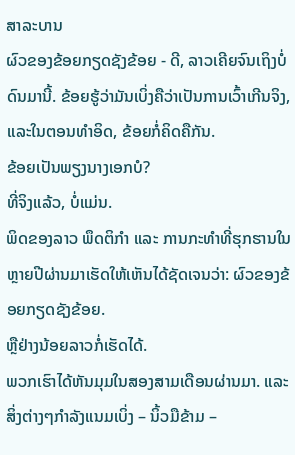ສາລະບານ
ຜົວຂອງຂ້ອຍກຽດຊັງຂ້ອຍ - ດີ, ລາວເຄີຍຈົນເຖິງບໍ່ດົນມານີ້. ຂ້ອຍຮູ້ວ່າມັນເບິ່ງຄືວ່າເປັນການເວົ້າເກີນຈິງ, ແລະໃນຕອນທໍາອິດ, ຂ້ອຍກໍ່ຄິດຄືກັນ.
ຂ້ອຍເປັນພຽງນາງເອກບໍ?
ທີ່ຈິງແລ້ວ, ບໍ່ແມ່ນ.
ພິດຂອງລາວ ພຶດຕິກຳ ແລະ ການກະທຳທີ່ຮຸກຮານໃນຫຼາຍປີຜ່ານມາເຮັດໃຫ້ເຫັນໄດ້ຊັດເຈນວ່າ: ຜົວຂອງຂ້ອຍກຽດຊັງຂ້ອຍ.
ຫຼືຢ່າງນ້ອຍລາວກໍ່ເຮັດໄດ້.
ພວກເຮົາໄດ້ຫັນມຸມໃນສອງສາມເດືອນຜ່ານມາ. ແລະສິ່ງຕ່າງໆກຳລັງແນມເບິ່ງ – ນິ້ວມືຂ້າມ –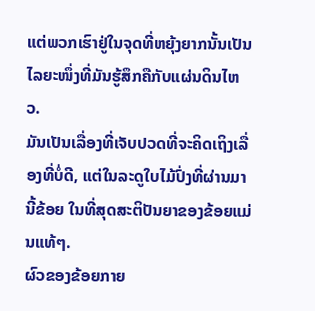ແຕ່ພວກເຮົາຢູ່ໃນຈຸດທີ່ຫຍຸ້ງຍາກນັ້ນເປັນໄລຍະໜຶ່ງທີ່ມັນຮູ້ສຶກຄືກັບແຜ່ນດິນໄຫວ.
ມັນເປັນເລື່ອງທີ່ເຈັບປວດທີ່ຈະຄິດເຖິງເລື່ອງທີ່ບໍ່ດີ, ແຕ່ໃນລະດູໃບໄມ້ປົ່ງທີ່ຜ່ານມານີ້ຂ້ອຍ ໃນທີ່ສຸດສະຕິປັນຍາຂອງຂ້ອຍແມ່ນແທ້ໆ.
ຜົວຂອງຂ້ອຍກາຍ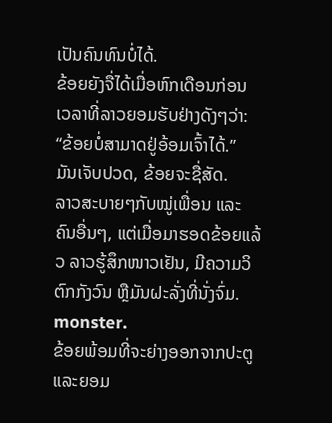ເປັນຄົນທົນບໍ່ໄດ້.
ຂ້ອຍຍັງຈື່ໄດ້ເມື່ອຫົກເດືອນກ່ອນ ເວລາທີ່ລາວຍອມຮັບຢ່າງດັງໆວ່າ: “ຂ້ອຍບໍ່ສາມາດຢູ່ອ້ອມເຈົ້າໄດ້.”
ມັນເຈັບປວດ, ຂ້ອຍຈະຊື່ສັດ.
ລາວສະບາຍໆກັບໝູ່ເພື່ອນ ແລະຄົນອື່ນໆ, ແຕ່ເມື່ອມາຮອດຂ້ອຍແລ້ວ ລາວຮູ້ສຶກໜາວເຢັນ, ມີຄວາມວິຕົກກັງວົນ ຫຼືມັນຝະລັ່ງທີ່ນັ່ງຈົ່ມ. monster.
ຂ້ອຍພ້ອມທີ່ຈະຍ່າງອອກຈາກປະຕູ ແລະຍອມ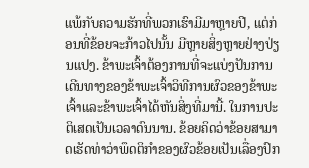ແພ້ກັບຄວາມຮັກທີ່ພວກເຮົາມີມາຫຼາຍປີ, ແຕ່ກ່ອນທີ່ຂ້ອຍຈະກ້າວໄປນັ້ນ ມີຫຼາຍສິ່ງຫຼາຍຢ່າງປ່ຽນແປງ. ຂ້າພະເຈົ້າຕ້ອງການທີ່ຈະແບ່ງປັນການເດີນທາງຂອງຂ້າພະເຈົ້າວິທີການຜົວຂອງຂ້າພະເຈົ້າແລະຂ້າພະເຈົ້າໄດ້ຫັນສິ່ງທີ່ມານີ້. ໃນການປະຕິເສດເປັນເວລາດົນນານ. ຂ້ອຍຄິດວ່າຂ້ອຍສາມາດເຮັດທ່າວ່າພຶດຕິກຳຂອງຜົວຂ້ອຍເປັນເລື່ອງປົກ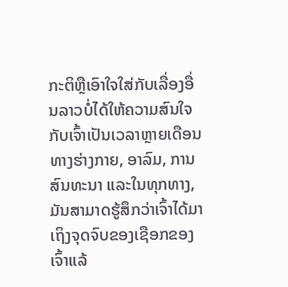ກະຕິຫຼືເອົາໃຈໃສ່ກັບເລື່ອງອື່ນລາວບໍ່ໄດ້ໃຫ້ຄວາມສົນໃຈກັບເຈົ້າເປັນເວລາຫຼາຍເດືອນທາງຮ່າງກາຍ, ອາລົມ, ການສົນທະນາ ແລະໃນທຸກທາງ, ມັນສາມາດຮູ້ສຶກວ່າເຈົ້າໄດ້ມາເຖິງຈຸດຈົບຂອງເຊືອກຂອງເຈົ້າແລ້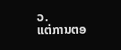ວ.
ແຕ່ການຕອ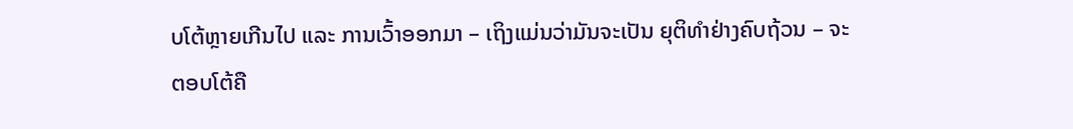ບໂຕ້ຫຼາຍເກີນໄປ ແລະ ການເວົ້າອອກມາ – ເຖິງແມ່ນວ່າມັນຈະເປັນ ຍຸຕິທຳຢ່າງຄົບຖ້ວນ – ຈະຕອບໂຕ້ຄື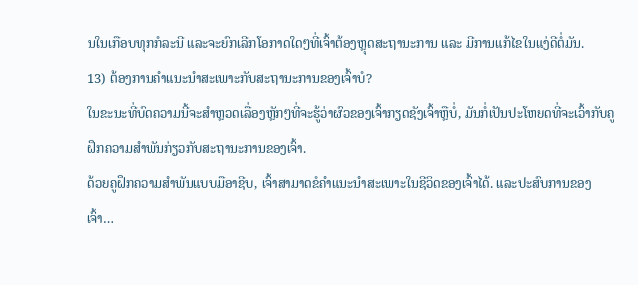ນໃນເກືອບທຸກກໍລະນີ ແລະຈະຍົກເລີກໂອກາດໃດໆທີ່ເຈົ້າຕ້ອງຫຼຸດສະຖານະການ ແລະ ມີການແກ້ໄຂໃນແງ່ດີຕໍ່ມັນ.
13) ຕ້ອງການຄຳແນະນຳສະເພາະກັບສະຖານະການຂອງເຈົ້າບໍ?
ໃນຂະນະທີ່ບົດຄວາມນີ້ຈະສຳຫຼວດເລື່ອງຫຼັກໆທີ່ຈະຮູ້ວ່າຜົວຂອງເຈົ້າກຽດຊັງເຈົ້າຫຼືບໍ່, ມັນກໍ່ເປັນປະໂຫຍດທີ່ຈະເວົ້າກັບຄູຝຶກຄວາມສຳພັນກ່ຽວກັບສະຖານະການຂອງເຈົ້າ.
ດ້ວຍຄູຝຶກຄວາມສຳພັນແບບມືອາຊີບ, ເຈົ້າສາມາດຂໍຄຳແນະນຳສະເພາະໃນຊີວິດຂອງເຈົ້າໄດ້. ແລະປະສົບການຂອງເຈົ້າ…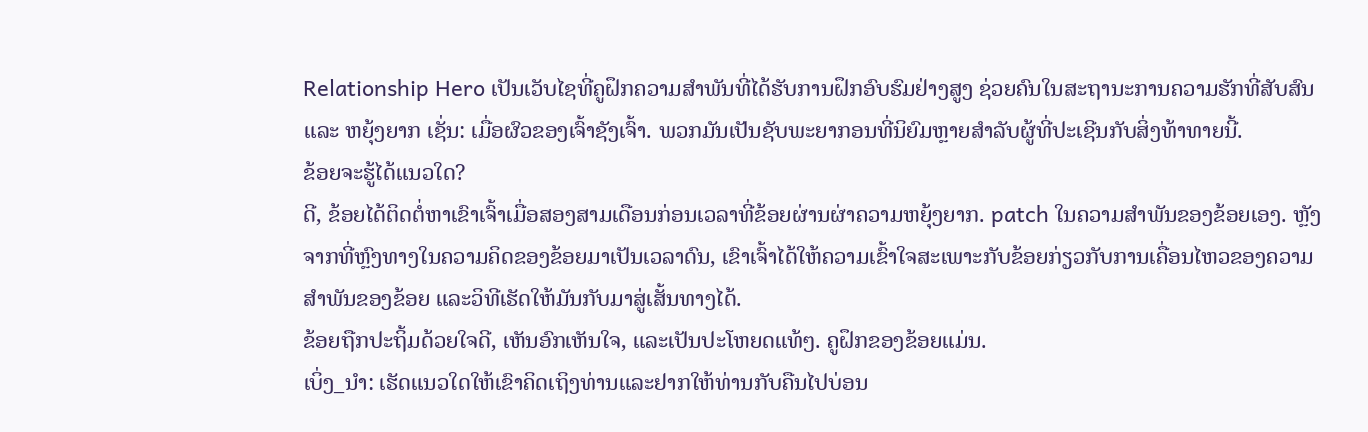Relationship Hero ເປັນເວັບໄຊທີ່ຄູຝຶກຄວາມສຳພັນທີ່ໄດ້ຮັບການຝຶກອົບຮົມຢ່າງສູງ ຊ່ວຍຄົນໃນສະຖານະການຄວາມຮັກທີ່ສັບສົນ ແລະ ຫຍຸ້ງຍາກ ເຊັ່ນ: ເມື່ອຜົວຂອງເຈົ້າຊັງເຈົ້າ. ພວກມັນເປັນຊັບພະຍາກອນທີ່ນິຍົມຫຼາຍສໍາລັບຜູ້ທີ່ປະເຊີນກັບສິ່ງທ້າທາຍນີ້.
ຂ້ອຍຈະຮູ້ໄດ້ແນວໃດ?
ດີ, ຂ້ອຍໄດ້ຕິດຕໍ່ຫາເຂົາເຈົ້າເມື່ອສອງສາມເດືອນກ່ອນເວລາທີ່ຂ້ອຍຜ່ານຜ່າຄວາມຫຍຸ້ງຍາກ. patch ໃນຄວາມສໍາພັນຂອງຂ້ອຍເອງ. ຫຼັງຈາກທີ່ຫຼົງທາງໃນຄວາມຄິດຂອງຂ້ອຍມາເປັນເວລາດົນ, ເຂົາເຈົ້າໄດ້ໃຫ້ຄວາມເຂົ້າໃຈສະເພາະກັບຂ້ອຍກ່ຽວກັບການເຄື່ອນໄຫວຂອງຄວາມສຳພັນຂອງຂ້ອຍ ແລະວິທີເຮັດໃຫ້ມັນກັບມາສູ່ເສັ້ນທາງໄດ້.
ຂ້ອຍຖືກປະຖິ້ມດ້ວຍໃຈດີ, ເຫັນອົກເຫັນໃຈ, ແລະເປັນປະໂຫຍດແທ້ໆ. ຄູຝຶກຂອງຂ້ອຍແມ່ນ.
ເບິ່ງ_ນຳ: ເຮັດແນວໃດໃຫ້ເຂົາຄິດເຖິງທ່ານແລະຢາກໃຫ້ທ່ານກັບຄືນໄປບ່ອນ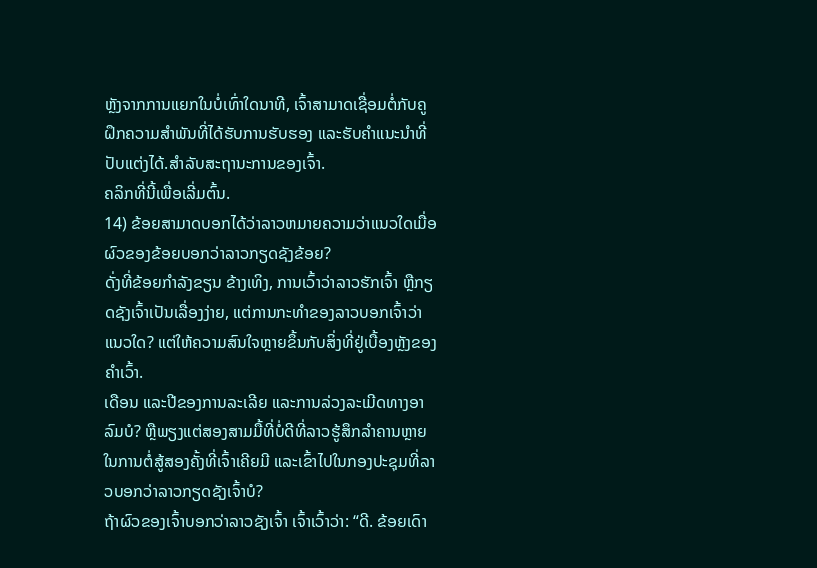ຫຼັງຈາກການແຍກໃນບໍ່ເທົ່າໃດນາທີ, ເຈົ້າສາມາດເຊື່ອມຕໍ່ກັບຄູຝຶກຄວາມສຳພັນທີ່ໄດ້ຮັບການຮັບຮອງ ແລະຮັບຄຳແນະນຳທີ່ປັບແຕ່ງໄດ້.ສໍາລັບສະຖານະການຂອງເຈົ້າ.
ຄລິກທີ່ນີ້ເພື່ອເລີ່ມຕົ້ນ.
14) ຂ້ອຍສາມາດບອກໄດ້ວ່າລາວຫມາຍຄວາມວ່າແນວໃດເມື່ອຜົວຂອງຂ້ອຍບອກວ່າລາວກຽດຊັງຂ້ອຍ?
ດັ່ງທີ່ຂ້ອຍກຳລັງຂຽນ ຂ້າງເທິງ, ການເວົ້າວ່າລາວຮັກເຈົ້າ ຫຼືກຽດຊັງເຈົ້າເປັນເລື່ອງງ່າຍ, ແຕ່ການກະທຳຂອງລາວບອກເຈົ້າວ່າແນວໃດ? ແຕ່ໃຫ້ຄວາມສົນໃຈຫຼາຍຂຶ້ນກັບສິ່ງທີ່ຢູ່ເບື້ອງຫຼັງຂອງຄໍາເວົ້າ.
ເດືອນ ແລະປີຂອງການລະເລີຍ ແລະການລ່ວງລະເມີດທາງອາລົມບໍ? ຫຼືພຽງແຕ່ສອງສາມມື້ທີ່ບໍ່ດີທີ່ລາວຮູ້ສຶກລໍາຄານຫຼາຍໃນການຕໍ່ສູ້ສອງຄັ້ງທີ່ເຈົ້າເຄີຍມີ ແລະເຂົ້າໄປໃນກອງປະຊຸມທີ່ລາວບອກວ່າລາວກຽດຊັງເຈົ້າບໍ?
ຖ້າຜົວຂອງເຈົ້າບອກວ່າລາວຊັງເຈົ້າ ເຈົ້າເວົ້າວ່າ: “ດີ. ຂ້ອຍເດົາ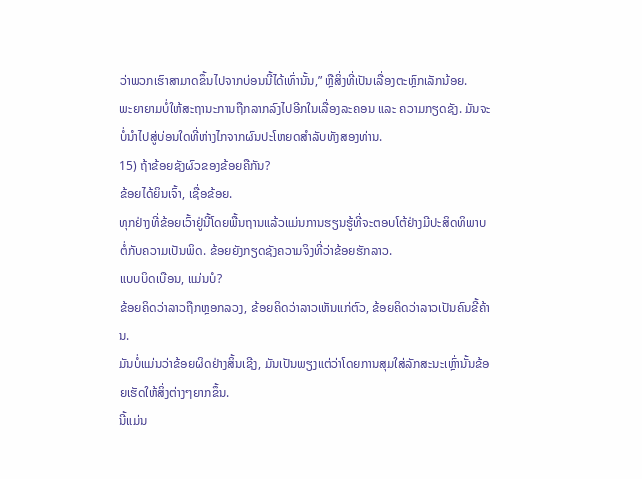ວ່າພວກເຮົາສາມາດຂຶ້ນໄປຈາກບ່ອນນີ້ໄດ້ເທົ່ານັ້ນ,” ຫຼືສິ່ງທີ່ເປັນເລື່ອງຕະຫຼົກເລັກນ້ອຍ.
ພະຍາຍາມບໍ່ໃຫ້ສະຖານະການຖືກລາກລົງໄປອີກໃນເລື່ອງລະຄອນ ແລະ ຄວາມກຽດຊັງ. ມັນຈະບໍ່ນໍາໄປສູ່ບ່ອນໃດທີ່ຫ່າງໄກຈາກຜົນປະໂຫຍດສໍາລັບທັງສອງທ່ານ.
15) ຖ້າຂ້ອຍຊັງຜົວຂອງຂ້ອຍຄືກັນ?
ຂ້ອຍໄດ້ຍິນເຈົ້າ, ເຊື່ອຂ້ອຍ.
ທຸກຢ່າງທີ່ຂ້ອຍເວົ້າຢູ່ນີ້ໂດຍພື້ນຖານແລ້ວແມ່ນການຮຽນຮູ້ທີ່ຈະຕອບໂຕ້ຢ່າງມີປະສິດທິພາບຕໍ່ກັບຄວາມເປັນພິດ. ຂ້ອຍຍັງກຽດຊັງຄວາມຈິງທີ່ວ່າຂ້ອຍຮັກລາວ.
ແບບບິດເບືອນ, ແມ່ນບໍ?
ຂ້ອຍຄິດວ່າລາວຖືກຫຼອກລວງ, ຂ້ອຍຄິດວ່າລາວເຫັນແກ່ຕົວ, ຂ້ອຍຄິດວ່າລາວເປັນຄົນຂີ້ຄ້ານ.
ມັນບໍ່ແມ່ນວ່າຂ້ອຍຜິດຢ່າງສິ້ນເຊີງ, ມັນເປັນພຽງແຕ່ວ່າໂດຍການສຸມໃສ່ລັກສະນະເຫຼົ່ານັ້ນຂ້ອຍເຮັດໃຫ້ສິ່ງຕ່າງໆຍາກຂຶ້ນ.
ນີ້ແມ່ນ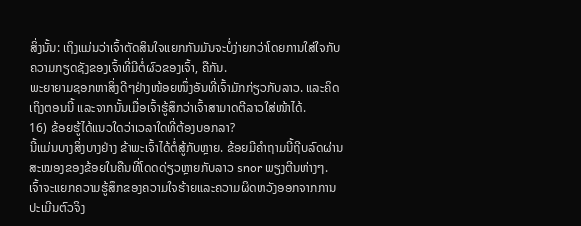ສິ່ງນັ້ນ: ເຖິງແມ່ນວ່າເຈົ້າຕັດສິນໃຈແຍກກັນມັນຈະບໍ່ງ່າຍກວ່າໂດຍການໃສ່ໃຈກັບຄວາມກຽດຊັງຂອງເຈົ້າທີ່ມີຕໍ່ຜົວຂອງເຈົ້າ, ຄືກັນ.
ພະຍາຍາມຊອກຫາສິ່ງດີໆຢ່າງໜ້ອຍໜຶ່ງອັນທີ່ເຈົ້າມັກກ່ຽວກັບລາວ. ແລະຄິດເຖິງຕອນນີ້ ແລະຈາກນັ້ນເມື່ອເຈົ້າຮູ້ສຶກວ່າເຈົ້າສາມາດຕີລາວໃສ່ໜ້າໄດ້.
16) ຂ້ອຍຮູ້ໄດ້ແນວໃດວ່າເວລາໃດທີ່ຕ້ອງບອກລາ?
ນີ້ແມ່ນບາງສິ່ງບາງຢ່າງ ຂ້າພະເຈົ້າໄດ້ຕໍ່ສູ້ກັບຫຼາຍ. ຂ້ອຍມີຄຳຖາມນີ້ຖີບລົດຜ່ານສະໝອງຂອງຂ້ອຍໃນຄືນທີ່ໂດດດ່ຽວຫຼາຍກັບລາວ snor ພຽງຕີນຫ່າງໆ.
ເຈົ້າຈະແຍກຄວາມຮູ້ສຶກຂອງຄວາມໃຈຮ້າຍແລະຄວາມຜິດຫວັງອອກຈາກການປະເມີນຕົວຈິງ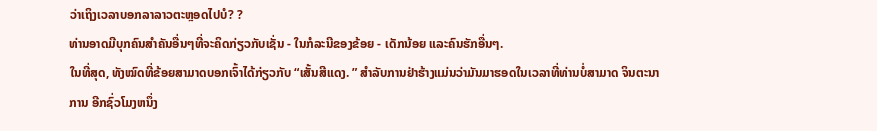ວ່າເຖິງເວລາບອກລາລາວຕະຫຼອດໄປບໍ? ?
ທ່ານອາດມີບຸກຄົນສຳຄັນອື່ນໆທີ່ຈະຄິດກ່ຽວກັບເຊັ່ນ - ໃນກໍລະນີຂອງຂ້ອຍ - ເດັກນ້ອຍ ແລະຄົນຮັກອື່ນໆ.
ໃນທີ່ສຸດ, ທັງໝົດທີ່ຂ້ອຍສາມາດບອກເຈົ້າໄດ້ກ່ຽວກັບ “ເສັ້ນສີແດງ. ” ສໍາລັບການຢ່າຮ້າງແມ່ນວ່າມັນມາຮອດໃນເວລາທີ່ທ່ານບໍ່ສາມາດ ຈິນຕະນາການ ອີກຊົ່ວໂມງຫນຶ່ງ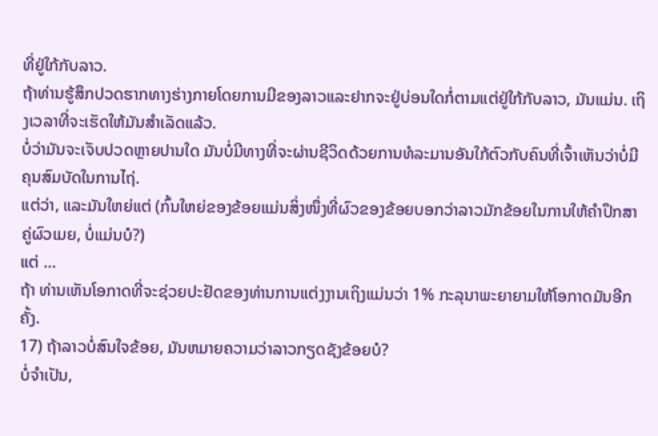ທີ່ຢູ່ໃກ້ກັບລາວ.
ຖ້າທ່ານຮູ້ສຶກປວດຮາກທາງຮ່າງກາຍໂດຍການມີຂອງລາວແລະຢາກຈະຢູ່ບ່ອນໃດກໍ່ຕາມແຕ່ຢູ່ໃກ້ກັບລາວ, ມັນແມ່ນ. ເຖິງເວລາທີ່ຈະເຮັດໃຫ້ມັນສຳເລັດແລ້ວ.
ບໍ່ວ່າມັນຈະເຈັບປວດຫຼາຍປານໃດ ມັນບໍ່ມີທາງທີ່ຈະຜ່ານຊີວິດດ້ວຍການທໍລະມານອັນໃກ້ຕົວກັບຄົນທີ່ເຈົ້າເຫັນວ່າບໍ່ມີຄຸນສົມບັດໃນການໄຖ່.
ແຕ່ວ່າ, ແລະມັນໃຫຍ່ແຕ່ (ກົ້ນໃຫຍ່ຂອງຂ້ອຍແມ່ນສິ່ງໜຶ່ງທີ່ຜົວຂອງຂ້ອຍບອກວ່າລາວມັກຂ້ອຍໃນການໃຫ້ຄຳປຶກສາຄູ່ຜົວເມຍ, ບໍ່ແມ່ນບໍ?)
ແຕ່ …
ຖ້າ ທ່ານເຫັນໂອກາດທີ່ຈະຊ່ວຍປະຢັດຂອງທ່ານການແຕ່ງງານເຖິງແມ່ນວ່າ 1% ກະລຸນາພະຍາຍາມໃຫ້ໂອກາດມັນອີກຄັ້ງ.
17) ຖ້າລາວບໍ່ສົນໃຈຂ້ອຍ, ມັນຫມາຍຄວາມວ່າລາວກຽດຊັງຂ້ອຍບໍ?
ບໍ່ຈໍາເປັນ,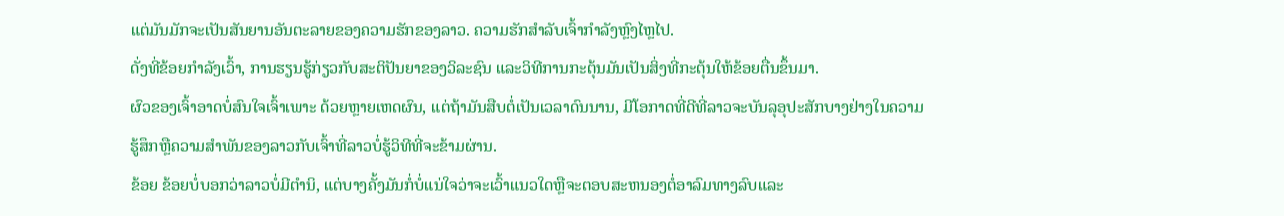ແຕ່ມັນມັກຈະເປັນສັນຍານອັນຕະລາຍຂອງຄວາມຮັກຂອງລາວ. ຄວາມຮັກສຳລັບເຈົ້າກຳລັງຫຼົງໄຫຼໄປ.
ດັ່ງທີ່ຂ້ອຍກຳລັງເວົ້າ, ການຮຽນຮູ້ກ່ຽວກັບສະຕິປັນຍາຂອງວິລະຊົນ ແລະວິທີການກະຕຸ້ນມັນເປັນສິ່ງທີ່ກະຕຸ້ນໃຫ້ຂ້ອຍຕື່ນຂຶ້ນມາ.
ຜົວຂອງເຈົ້າອາດບໍ່ສົນໃຈເຈົ້າເພາະ ດ້ວຍຫຼາຍເຫດຜົນ, ແຕ່ຖ້າມັນສືບຕໍ່ເປັນເວລາດົນນານ, ມີໂອກາດທີ່ດີທີ່ລາວຈະບັນລຸອຸປະສັກບາງຢ່າງໃນຄວາມຮູ້ສຶກຫຼືຄວາມສໍາພັນຂອງລາວກັບເຈົ້າທີ່ລາວບໍ່ຮູ້ວິທີທີ່ຈະຂ້າມຜ່ານ.
ຂ້ອຍ ຂ້ອຍບໍ່ບອກວ່າລາວບໍ່ມີຕໍານິ, ແຕ່ບາງຄັ້ງມັນກໍ່ບໍ່ແນ່ໃຈວ່າຈະເວົ້າແນວໃດຫຼືຈະຕອບສະຫນອງຕໍ່ອາລົມທາງລົບແລະ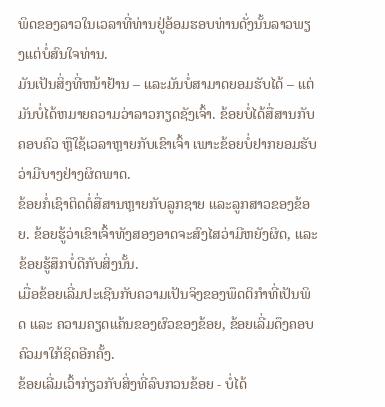ພິດຂອງລາວໃນເວລາທີ່ທ່ານຢູ່ອ້ອມຮອບທ່ານດັ່ງນັ້ນລາວພຽງແຕ່ບໍ່ສົນໃຈທ່ານ.
ມັນເປັນສິ່ງທີ່ຫນ້າຢ້ານ – ແລະມັນບໍ່ສາມາດຍອມຮັບໄດ້ – ແຕ່ມັນບໍ່ໄດ້ຫມາຍຄວາມວ່າລາວກຽດຊັງເຈົ້າ. ຂ້ອຍບໍ່ໄດ້ສື່ສານກັບຄອບຄົວ ຫຼືໃຊ້ເວລາຫຼາຍກັບເຂົາເຈົ້າ ເພາະຂ້ອຍບໍ່ຢາກຍອມຮັບວ່າມີບາງຢ່າງຜິດພາດ.
ຂ້ອຍກໍ່ເຊົາຕິດຕໍ່ສື່ສານຫຼາຍກັບລູກຊາຍ ແລະລູກສາວຂອງຂ້ອຍ. ຂ້ອຍຮູ້ວ່າເຂົາເຈົ້າທັງສອງອາດຈະສົງໄສວ່າມີຫຍັງຜິດ, ແລະຂ້ອຍຮູ້ສຶກບໍ່ດີກັບສິ່ງນັ້ນ.
ເມື່ອຂ້ອຍເລີ່ມປະເຊີນກັບຄວາມເປັນຈິງຂອງພຶດຕິກຳທີ່ເປັນພິດ ແລະ ຄວາມຄຽດແຄ້ນຂອງຜົວຂອງຂ້ອຍ, ຂ້ອຍເລີ່ມດຶງຄອບຄົວມາໃກ້ຊິດອີກຄັ້ງ.
ຂ້ອຍເລີ່ມເວົ້າກ່ຽວກັບສິ່ງທີ່ລົບກວນຂ້ອຍ - ບໍ່ໄດ້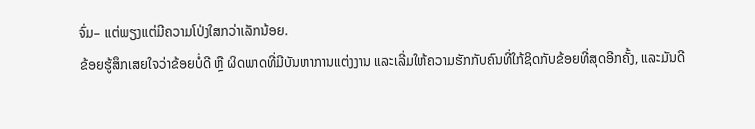ຈົ່ມ– ແຕ່ພຽງແຕ່ມີຄວາມໂປ່ງໃສກວ່າເລັກນ້ອຍ.
ຂ້ອຍຮູ້ສຶກເສຍໃຈວ່າຂ້ອຍບໍ່ດີ ຫຼື ຜິດພາດທີ່ມີບັນຫາການແຕ່ງງານ ແລະເລີ່ມໃຫ້ຄວາມຮັກກັບຄົນທີ່ໃກ້ຊິດກັບຂ້ອຍທີ່ສຸດອີກຄັ້ງ, ແລະມັນດີ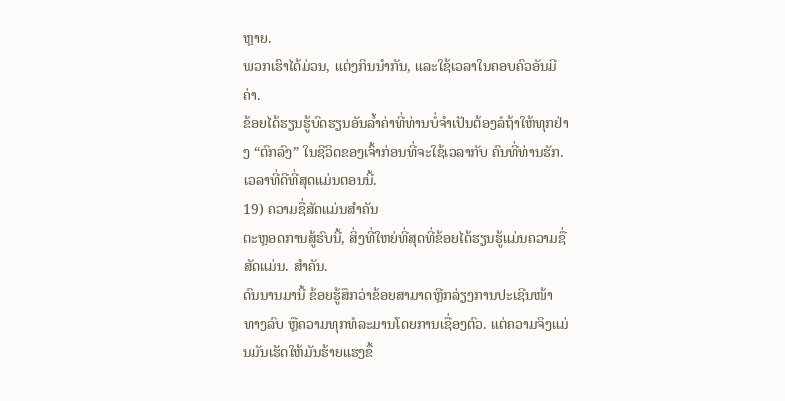ຫຼາຍ.
ພວກເຮົາໄດ້ມ່ວນ, ແຕ່ງກິນນຳກັນ, ແລະໃຊ້ເວລາໃນຄອບຄົວອັນມີຄ່າ.
ຂ້ອຍໄດ້ຮຽນຮູ້ບົດຮຽນອັນລ້ຳຄ່າທີ່ທ່ານບໍ່ຈຳເປັນຕ້ອງລໍຖ້າໃຫ້ທຸກຢ່າງ “ຕົກລົງ” ໃນຊີວິດຂອງເຈົ້າກ່ອນທີ່ຈະໃຊ້ເວລາກັບ ຄົນທີ່ທ່ານຮັກ.
ເວລາທີ່ດີທີ່ສຸດແມ່ນຕອນນີ້.
19) ຄວາມຊື່ສັດແມ່ນສໍາຄັນ
ຕະຫຼອດການສູ້ຮົບນີ້, ສິ່ງທີ່ໃຫຍ່ທີ່ສຸດທີ່ຂ້ອຍໄດ້ຮຽນຮູ້ແມ່ນຄວາມຊື່ສັດແມ່ນ. ສໍາຄັນ.
ດົນນານມານີ້ ຂ້ອຍຮູ້ສຶກວ່າຂ້ອຍສາມາດຫຼີກລ່ຽງການປະເຊີນໜ້າທາງລົບ ຫຼືຄວາມທຸກທໍລະມານໂດຍການເຊື່ອງຕົວ. ແຕ່ຄວາມຈິງແມ່ນມັນເຮັດໃຫ້ມັນຮ້າຍແຮງຂຶ້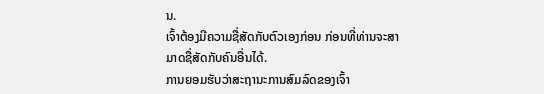ນ.
ເຈົ້າຕ້ອງມີຄວາມຊື່ສັດກັບຕົວເອງກ່ອນ ກ່ອນທີ່ທ່ານຈະສາມາດຊື່ສັດກັບຄົນອື່ນໄດ້.
ການຍອມຮັບວ່າສະຖານະການສົມລົດຂອງເຈົ້າ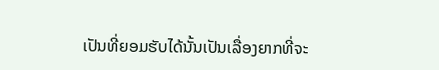ເປັນທີ່ຍອມຮັບໄດ້ນັ້ນເປັນເລື່ອງຍາກທີ່ຈະ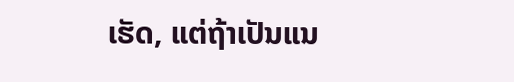ເຮັດ, ແຕ່ຖ້າເປັນແນ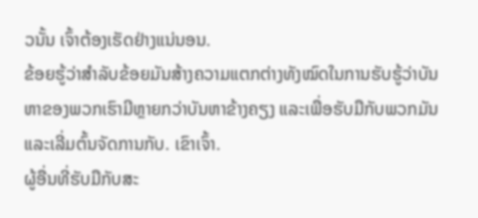ວນັ້ນ ເຈົ້າຕ້ອງເຮັດຢ່າງແນ່ນອນ.
ຂ້ອຍຮູ້ວ່າສຳລັບຂ້ອຍມັນສ້າງຄວາມແຕກຕ່າງທັງໝົດໃນການຮັບຮູ້ວ່າບັນຫາຂອງພວກເຮົາມີຫຼາຍກວ່າບັນຫາຂ້າງຄຽງ ແລະເພື່ອຮັບມືກັບພວກມັນ ແລະເລີ່ມຕົ້ນຈັດການກັບ. ເຂົາເຈົ້າ.
ຜູ້ອື່ນທີ່ຮັບມືກັບສະ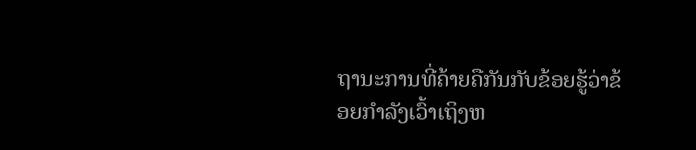ຖານະການທີ່ຄ້າຍຄືກັນກັບຂ້ອຍຮູ້ວ່າຂ້ອຍກໍາລັງເວົ້າເຖິງຫ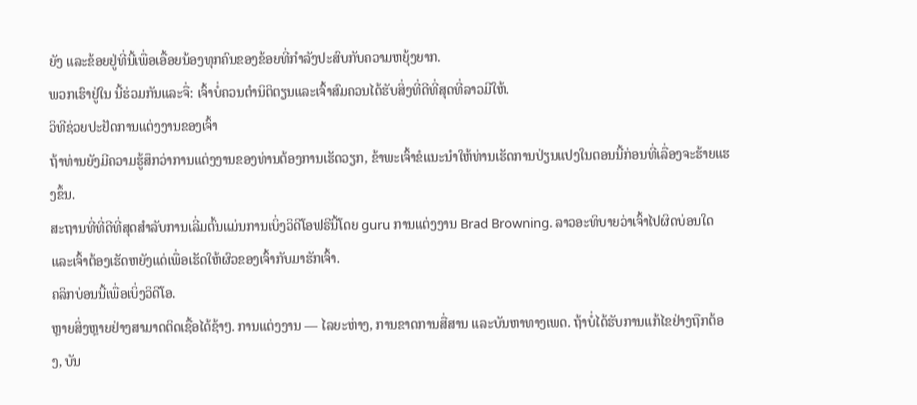ຍັງ ແລະຂ້ອຍຢູ່ທີ່ນີ້ເພື່ອເອື້ອຍນ້ອງທຸກຄົນຂອງຂ້ອຍທີ່ກຳລັງປະສົບກັບຄວາມຫຍຸ້ງຍາກ.
ພວກເຮົາຢູ່ໃນ ນີ້ຮ່ວມກັນແລະຈື່: ເຈົ້າບໍ່ຄວນຕໍານິຕິຕຽນແລະເຈົ້າສົມຄວນໄດ້ຮັບສິ່ງທີ່ດີທີ່ສຸດທີ່ລາວມີໃຫ້.
ວິທີຊ່ວຍປະຢັດການແຕ່ງງານຂອງເຈົ້າ
ຖ້າທ່ານຍັງມີຄວາມຮູ້ສຶກວ່າການແຕ່ງງານຂອງທ່ານຕ້ອງການເຮັດວຽກ, ຂ້າພະເຈົ້າຂໍແນະນໍາໃຫ້ທ່ານເຮັດການປ່ຽນແປງໃນຕອນນີ້ກ່ອນທີ່ເລື່ອງຈະຮ້າຍແຮງຂຶ້ນ.
ສະຖານທີ່ທີ່ດີທີ່ສຸດສໍາລັບການເລີ່ມຕົ້ນແມ່ນການເບິ່ງວິດີໂອຟຣີນີ້ໂດຍ guru ການແຕ່ງງານ Brad Browning. ລາວອະທິບາຍວ່າເຈົ້າໄປຜິດບ່ອນໃດ ແລະເຈົ້າຕ້ອງເຮັດຫຍັງແດ່ເພື່ອເຮັດໃຫ້ຜົວຂອງເຈົ້າກັບມາຮັກເຈົ້າ.
ຄລິກບ່ອນນີ້ເພື່ອເບິ່ງວິດີໂອ.
ຫຼາຍສິ່ງຫຼາຍຢ່າງສາມາດຕິດເຊື້ອໄດ້ຊ້າໆ. ການແຕ່ງງານ — ໄລຍະຫ່າງ, ການຂາດການສື່ສານ ແລະບັນຫາທາງເພດ. ຖ້າບໍ່ໄດ້ຮັບການແກ້ໄຂຢ່າງຖືກຕ້ອງ, ບັນ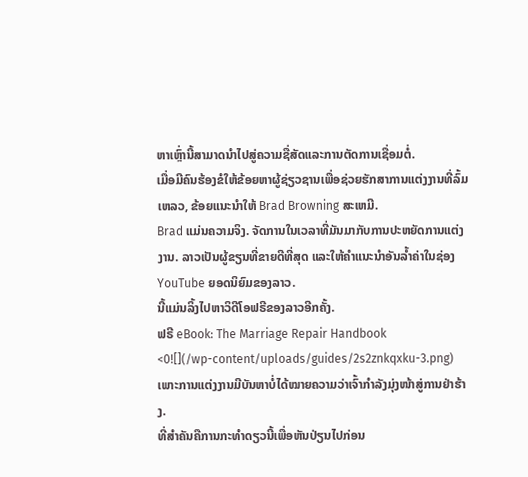ຫາເຫຼົ່ານີ້ສາມາດນໍາໄປສູ່ຄວາມຊື່ສັດແລະການຕັດການເຊື່ອມຕໍ່.
ເມື່ອມີຄົນຮ້ອງຂໍໃຫ້ຂ້ອຍຫາຜູ້ຊ່ຽວຊານເພື່ອຊ່ວຍຮັກສາການແຕ່ງງານທີ່ລົ້ມເຫລວ, ຂ້ອຍແນະນໍາໃຫ້ Brad Browning ສະເຫມີ.
Brad ແມ່ນຄວາມຈິງ. ຈັດການໃນເວລາທີ່ມັນມາກັບການປະຫຍັດການແຕ່ງງານ. ລາວເປັນຜູ້ຂຽນທີ່ຂາຍດີທີ່ສຸດ ແລະໃຫ້ຄຳແນະນຳອັນລ້ຳຄ່າໃນຊ່ອງ YouTube ຍອດນິຍົມຂອງລາວ.
ນີ້ແມ່ນລິ້ງໄປຫາວິດີໂອຟຣີຂອງລາວອີກຄັ້ງ.
ຟຣີ eBook: The Marriage Repair Handbook
<0![](/wp-content/uploads/guides/2s2znkqxku-3.png)
ເພາະການແຕ່ງງານມີບັນຫາບໍ່ໄດ້ໝາຍຄວາມວ່າເຈົ້າກຳລັງມຸ່ງໜ້າສູ່ການຢ່າຮ້າງ.
ທີ່ສຳຄັນຄືການກະທຳດຽວນີ້ເພື່ອຫັນປ່ຽນໄປກ່ອນ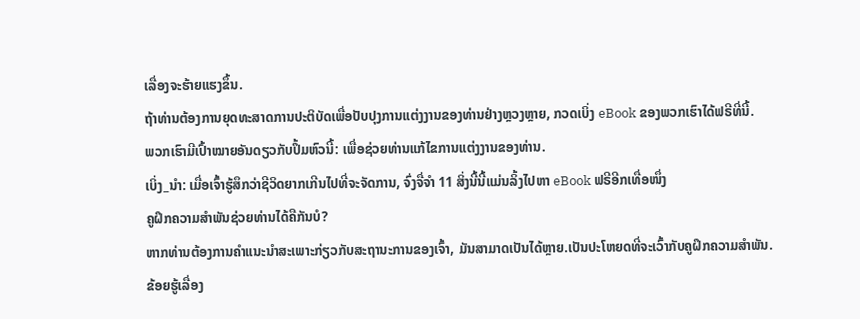ເລື່ອງຈະຮ້າຍແຮງຂຶ້ນ.
ຖ້າທ່ານຕ້ອງການຍຸດທະສາດການປະຕິບັດເພື່ອປັບປຸງການແຕ່ງງານຂອງທ່ານຢ່າງຫຼວງຫຼາຍ, ກວດເບິ່ງ eBook ຂອງພວກເຮົາໄດ້ຟຣີທີ່ນີ້.
ພວກເຮົາມີເປົ້າໝາຍອັນດຽວກັບປຶ້ມຫົວນີ້: ເພື່ອຊ່ວຍທ່ານແກ້ໄຂການແຕ່ງງານຂອງທ່ານ.
ເບິ່ງ_ນຳ: ເມື່ອເຈົ້າຮູ້ສຶກວ່າຊີວິດຍາກເກີນໄປທີ່ຈະຈັດການ, ຈົ່ງຈື່ຈຳ 11 ສິ່ງນີ້ນີ້ແມ່ນລິ້ງໄປຫາ eBook ຟຣີອີກເທື່ອໜຶ່ງ
ຄູຝຶກຄວາມສຳພັນຊ່ວຍທ່ານໄດ້ຄືກັນບໍ?
ຫາກທ່ານຕ້ອງການຄຳແນະນຳສະເພາະກ່ຽວກັບສະຖານະການຂອງເຈົ້າ, ມັນສາມາດເປັນໄດ້ຫຼາຍ.ເປັນປະໂຫຍດທີ່ຈະເວົ້າກັບຄູຝຶກຄວາມສຳພັນ.
ຂ້ອຍຮູ້ເລື່ອງ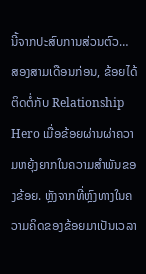ນີ້ຈາກປະສົບການສ່ວນຕົວ…
ສອງສາມເດືອນກ່ອນ, ຂ້ອຍໄດ້ຕິດຕໍ່ກັບ Relationship Hero ເມື່ອຂ້ອຍຜ່ານຜ່າຄວາມຫຍຸ້ງຍາກໃນຄວາມສຳພັນຂອງຂ້ອຍ. ຫຼັງຈາກທີ່ຫຼົງທາງໃນຄວາມຄິດຂອງຂ້ອຍມາເປັນເວລາ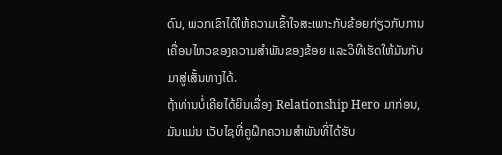ດົນ, ພວກເຂົາໄດ້ໃຫ້ຄວາມເຂົ້າໃຈສະເພາະກັບຂ້ອຍກ່ຽວກັບການເຄື່ອນໄຫວຂອງຄວາມສຳພັນຂອງຂ້ອຍ ແລະວິທີເຮັດໃຫ້ມັນກັບມາສູ່ເສັ້ນທາງໄດ້.
ຖ້າທ່ານບໍ່ເຄີຍໄດ້ຍິນເລື່ອງ Relationship Hero ມາກ່ອນ, ມັນແມ່ນ ເວັບໄຊທີ່ຄູຝຶກຄວາມສຳພັນທີ່ໄດ້ຮັບ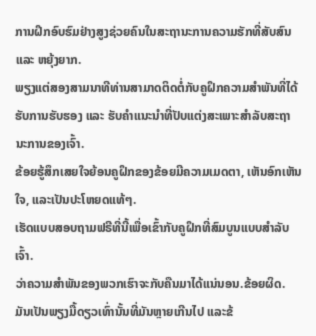ການຝຶກອົບຮົມຢ່າງສູງຊ່ວຍຄົນໃນສະຖານະການຄວາມຮັກທີ່ສັບສົນ ແລະ ຫຍຸ້ງຍາກ.
ພຽງແຕ່ສອງສາມນາທີທ່ານສາມາດຕິດຕໍ່ກັບຄູຝຶກຄວາມສຳພັນທີ່ໄດ້ຮັບການຮັບຮອງ ແລະ ຮັບຄຳແນະນຳທີ່ປັບແຕ່ງສະເພາະສຳລັບສະຖານະການຂອງເຈົ້າ.
ຂ້ອຍຮູ້ສຶກເສຍໃຈຍ້ອນຄູຝຶກຂອງຂ້ອຍມີຄວາມເມດຕາ, ເຫັນອົກເຫັນໃຈ, ແລະເປັນປະໂຫຍດແທ້ໆ.
ເຮັດແບບສອບຖາມຟຣີທີ່ນີ້ເພື່ອເຂົ້າກັບຄູຝຶກທີ່ສົມບູນແບບສຳລັບເຈົ້າ.
ວ່າຄວາມສຳພັນຂອງພວກເຮົາຈະກັບຄືນມາໄດ້ແນ່ນອນ.ຂ້ອຍຜິດ.
ມັນເປັນພຽງມື້ດຽວເທົ່ານັ້ນທີ່ມັນຫຼາຍເກີນໄປ ແລະຂ້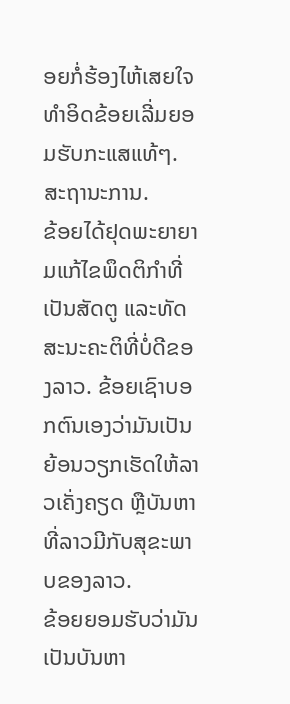ອຍກໍ່ຮ້ອງໄຫ້ເສຍໃຈ ທຳອິດຂ້ອຍເລີ່ມຍອມຮັບກະແສແທ້ໆ. ສະຖານະການ.
ຂ້ອຍໄດ້ຢຸດພະຍາຍາມແກ້ໄຂພຶດຕິກຳທີ່ເປັນສັດຕູ ແລະທັດສະນະຄະຕິທີ່ບໍ່ດີຂອງລາວ. ຂ້ອຍເຊົາບອກຕົນເອງວ່າມັນເປັນຍ້ອນວຽກເຮັດໃຫ້ລາວເຄັ່ງຄຽດ ຫຼືບັນຫາທີ່ລາວມີກັບສຸຂະພາບຂອງລາວ.
ຂ້ອຍຍອມຮັບວ່າມັນເປັນບັນຫາ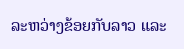ລະຫວ່າງຂ້ອຍກັບລາວ ແລະ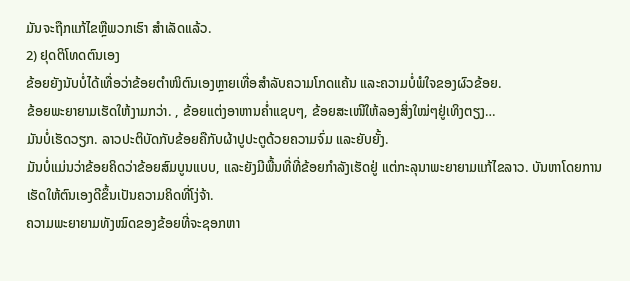ມັນຈະຖືກແກ້ໄຂຫຼືພວກເຮົາ ສຳເລັດແລ້ວ.
2) ຢຸດຕິໂທດຕົນເອງ
ຂ້ອຍຍັງນັບບໍ່ໄດ້ເທື່ອວ່າຂ້ອຍຕຳໜິຕົນເອງຫຼາຍເທື່ອສຳລັບຄວາມໂກດແຄ້ນ ແລະຄວາມບໍ່ພໍໃຈຂອງຜົວຂ້ອຍ.
ຂ້ອຍພະຍາຍາມເຮັດໃຫ້ງາມກວ່າ. , ຂ້ອຍແຕ່ງອາຫານຄ່ຳແຊບໆ, ຂ້ອຍສະເໜີໃຫ້ລອງສິ່ງໃໝ່ໆຢູ່ເທິງຕຽງ…
ມັນບໍ່ເຮັດວຽກ. ລາວປະຕິບັດກັບຂ້ອຍຄືກັບຜ້າປູປະຕູດ້ວຍຄວາມຈົ່ມ ແລະຍັບຍັ້ງ.
ມັນບໍ່ແມ່ນວ່າຂ້ອຍຄິດວ່າຂ້ອຍສົມບູນແບບ, ແລະຍັງມີພື້ນທີ່ທີ່ຂ້ອຍກຳລັງເຮັດຢູ່ ແຕ່ກະລຸນາພະຍາຍາມແກ້ໄຂລາວ. ບັນຫາໂດຍການເຮັດໃຫ້ຕົນເອງດີຂຶ້ນເປັນຄວາມຄິດທີ່ໂງ່ຈ້າ.
ຄວາມພະຍາຍາມທັງໝົດຂອງຂ້ອຍທີ່ຈະຊອກຫາ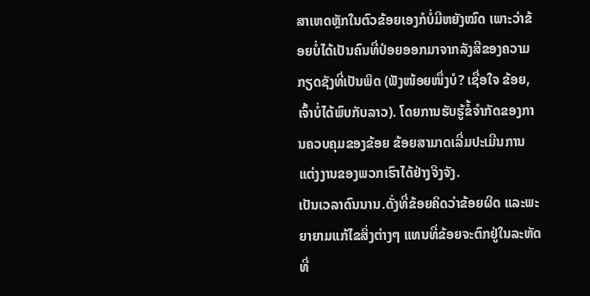ສາເຫດຫຼັກໃນຕົວຂ້ອຍເອງກໍບໍ່ມີຫຍັງໝົດ ເພາະວ່າຂ້ອຍບໍ່ໄດ້ເປັນຄົນທີ່ປ່ອຍອອກມາຈາກລັງສີຂອງຄວາມກຽດຊັງທີ່ເປັນພິດ (ຟັງໜ້ອຍໜຶ່ງບໍ? ເຊື່ອໃຈ ຂ້ອຍ, ເຈົ້າບໍ່ໄດ້ພົບກັບລາວ). ໂດຍການຮັບຮູ້ຂໍ້ຈຳກັດຂອງການຄວບຄຸມຂອງຂ້ອຍ ຂ້ອຍສາມາດເລີ່ມປະເມີນການແຕ່ງງານຂອງພວກເຮົາໄດ້ຢ່າງຈິງຈັງ.
ເປັນເວລາດົນນານ.ດັ່ງທີ່ຂ້ອຍຄິດວ່າຂ້ອຍຜິດ ແລະພະຍາຍາມແກ້ໄຂສິ່ງຕ່າງໆ ແທນທີ່ຂ້ອຍຈະຕົກຢູ່ໃນລະຫັດທີ່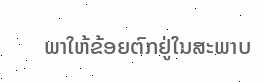ພາໃຫ້ຂ້ອຍຕົກຢູ່ໃນສະພາບ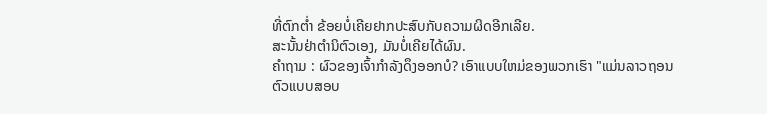ທີ່ຕົກຕໍ່າ ຂ້ອຍບໍ່ເຄີຍຢາກປະສົບກັບຄວາມຜິດອີກເລີຍ.
ສະນັ້ນຢ່າຕໍານິຕົວເອງ, ມັນບໍ່ເຄີຍໄດ້ຜົນ.
ຄຳຖາມ : ຜົວຂອງເຈົ້າກຳລັງດຶງອອກບໍ? ເອົາແບບໃຫມ່ຂອງພວກເຮົາ "ແມ່ນລາວຖອນຕົວແບບສອບ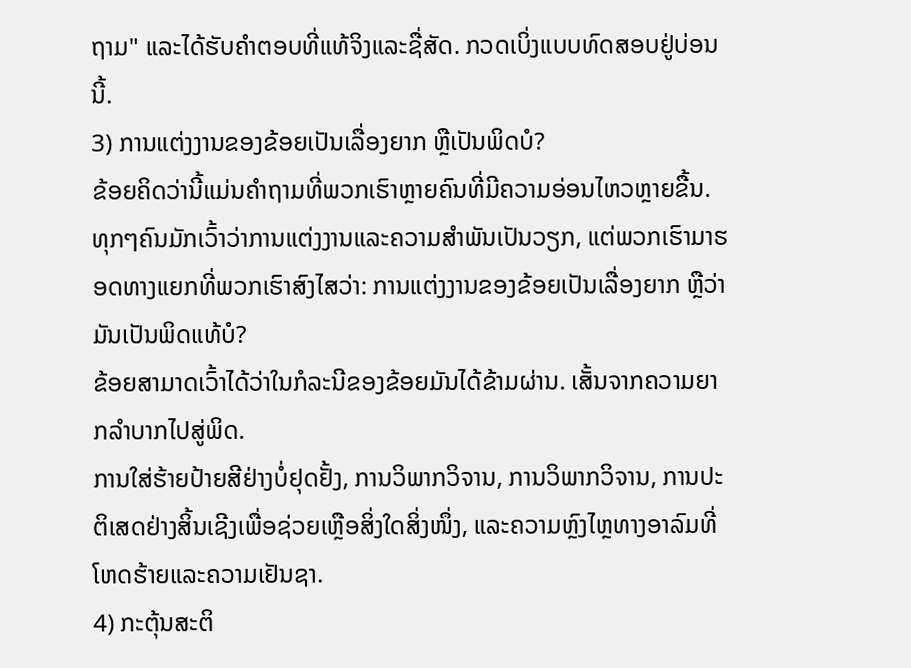ຖາມ" ແລະໄດ້ຮັບຄໍາຕອບທີ່ແທ້ຈິງແລະຊື່ສັດ. ກວດເບິ່ງແບບທົດສອບຢູ່ບ່ອນນີ້.
3) ການແຕ່ງງານຂອງຂ້ອຍເປັນເລື່ອງຍາກ ຫຼືເປັນພິດບໍ?
ຂ້ອຍຄິດວ່ານີ້ແມ່ນຄຳຖາມທີ່ພວກເຮົາຫຼາຍຄົນທີ່ມີຄວາມອ່ອນໄຫວຫຼາຍຂື້ນ. ທຸກໆຄົນມັກເວົ້າວ່າການແຕ່ງງານແລະຄວາມສຳພັນເປັນວຽກ, ແຕ່ພວກເຮົາມາຮອດທາງແຍກທີ່ພວກເຮົາສົງໄສວ່າ: ການແຕ່ງງານຂອງຂ້ອຍເປັນເລື່ອງຍາກ ຫຼືວ່າມັນເປັນພິດແທ້ບໍ?
ຂ້ອຍສາມາດເວົ້າໄດ້ວ່າໃນກໍລະນີຂອງຂ້ອຍມັນໄດ້ຂ້າມຜ່ານ. ເສັ້ນຈາກຄວາມຍາກລຳບາກໄປສູ່ພິດ.
ການໃສ່ຮ້າຍປ້າຍສີຢ່າງບໍ່ຢຸດຢັ້ງ, ການວິພາກວິຈານ, ການວິພາກວິຈານ, ການປະຕິເສດຢ່າງສິ້ນເຊີງເພື່ອຊ່ວຍເຫຼືອສິ່ງໃດສິ່ງໜຶ່ງ, ແລະຄວາມຫຼົງໄຫຼທາງອາລົມທີ່ໂຫດຮ້າຍແລະຄວາມເຢັນຊາ.
4) ກະຕຸ້ນສະຕິ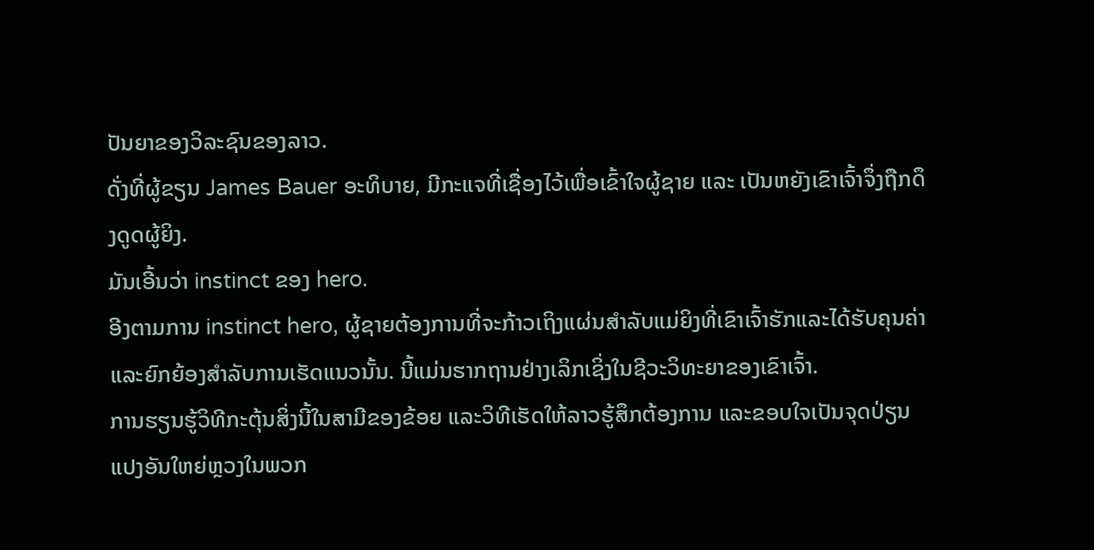ປັນຍາຂອງວິລະຊົນຂອງລາວ.
ດັ່ງທີ່ຜູ້ຂຽນ James Bauer ອະທິບາຍ, ມີກະແຈທີ່ເຊື່ອງໄວ້ເພື່ອເຂົ້າໃຈຜູ້ຊາຍ ແລະ ເປັນຫຍັງເຂົາເຈົ້າຈຶ່ງຖືກດຶງດູດຜູ້ຍິງ.
ມັນເອີ້ນວ່າ instinct ຂອງ hero.
ອີງຕາມການ instinct hero, ຜູ້ຊາຍຕ້ອງການທີ່ຈະກ້າວເຖິງແຜ່ນສໍາລັບແມ່ຍິງທີ່ເຂົາເຈົ້າຮັກແລະໄດ້ຮັບຄຸນຄ່າແລະຍົກຍ້ອງສໍາລັບການເຮັດແນວນັ້ນ. ນີ້ແມ່ນຮາກຖານຢ່າງເລິກເຊິ່ງໃນຊີວະວິທະຍາຂອງເຂົາເຈົ້າ.
ການຮຽນຮູ້ວິທີກະຕຸ້ນສິ່ງນີ້ໃນສາມີຂອງຂ້ອຍ ແລະວິທີເຮັດໃຫ້ລາວຮູ້ສຶກຕ້ອງການ ແລະຂອບໃຈເປັນຈຸດປ່ຽນແປງອັນໃຫຍ່ຫຼວງໃນພວກ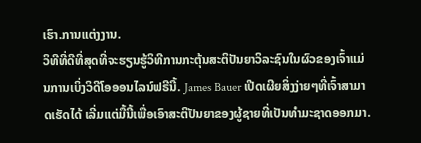ເຮົາ.ການແຕ່ງງານ.
ວິທີທີ່ດີທີ່ສຸດທີ່ຈະຮຽນຮູ້ວິທີການກະຕຸ້ນສະຕິປັນຍາວິລະຊົນໃນຜົວຂອງເຈົ້າແມ່ນການເບິ່ງວິດີໂອອອນໄລນ໌ຟຣີນີ້. James Bauer ເປີດເຜີຍສິ່ງງ່າຍໆທີ່ເຈົ້າສາມາດເຮັດໄດ້ ເລີ່ມແຕ່ມື້ນີ້ເພື່ອເອົາສະຕິປັນຍາຂອງຜູ້ຊາຍທີ່ເປັນທໍາມະຊາດອອກມາ.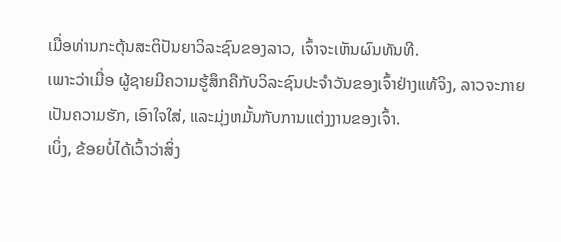ເມື່ອທ່ານກະຕຸ້ນສະຕິປັນຍາວິລະຊົນຂອງລາວ, ເຈົ້າຈະເຫັນຜົນທັນທີ.
ເພາະວ່າເມື່ອ ຜູ້ຊາຍມີຄວາມຮູ້ສຶກຄືກັບວິລະຊົນປະຈໍາວັນຂອງເຈົ້າຢ່າງແທ້ຈິງ, ລາວຈະກາຍເປັນຄວາມຮັກ, ເອົາໃຈໃສ່, ແລະມຸ່ງຫມັ້ນກັບການແຕ່ງງານຂອງເຈົ້າ.
ເບິ່ງ, ຂ້ອຍບໍ່ໄດ້ເວົ້າວ່າສິ່ງ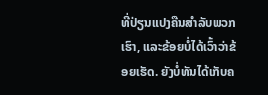ທີ່ປ່ຽນແປງຄືນສໍາລັບພວກເຮົາ, ແລະຂ້ອຍບໍ່ໄດ້ເວົ້າວ່າຂ້ອຍເຮັດ. ຍັງບໍ່ທັນໄດ້ເກັບຄ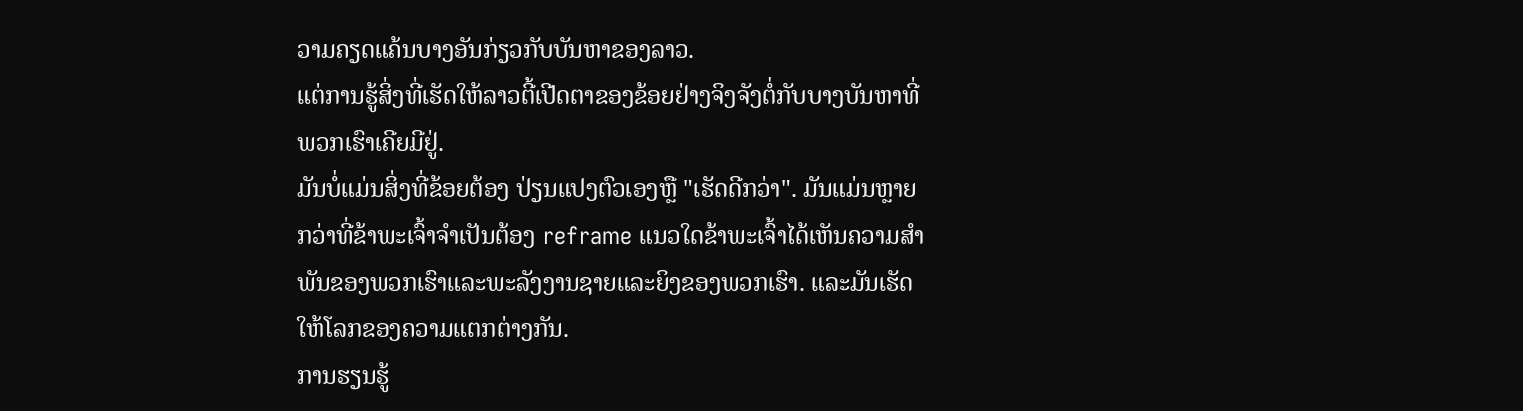ວາມຄຽດແຄ້ນບາງອັນກ່ຽວກັບບັນຫາຂອງລາວ.
ແຕ່ການຮູ້ສິ່ງທີ່ເຮັດໃຫ້ລາວຕີ້ເປີດຕາຂອງຂ້ອຍຢ່າງຈິງຈັງຕໍ່ກັບບາງບັນຫາທີ່ພວກເຮົາເຄີຍມີຢູ່.
ມັນບໍ່ແມ່ນສິ່ງທີ່ຂ້ອຍຕ້ອງ ປ່ຽນແປງຕົວເອງຫຼື "ເຮັດດີກວ່າ". ມັນແມ່ນຫຼາຍກວ່າທີ່ຂ້າພະເຈົ້າຈໍາເປັນຕ້ອງ reframe ແນວໃດຂ້າພະເຈົ້າໄດ້ເຫັນຄວາມສໍາພັນຂອງພວກເຮົາແລະພະລັງງານຊາຍແລະຍິງຂອງພວກເຮົາ. ແລະມັນເຮັດໃຫ້ໂລກຂອງຄວາມແຕກຕ່າງກັນ.
ການຮຽນຮູ້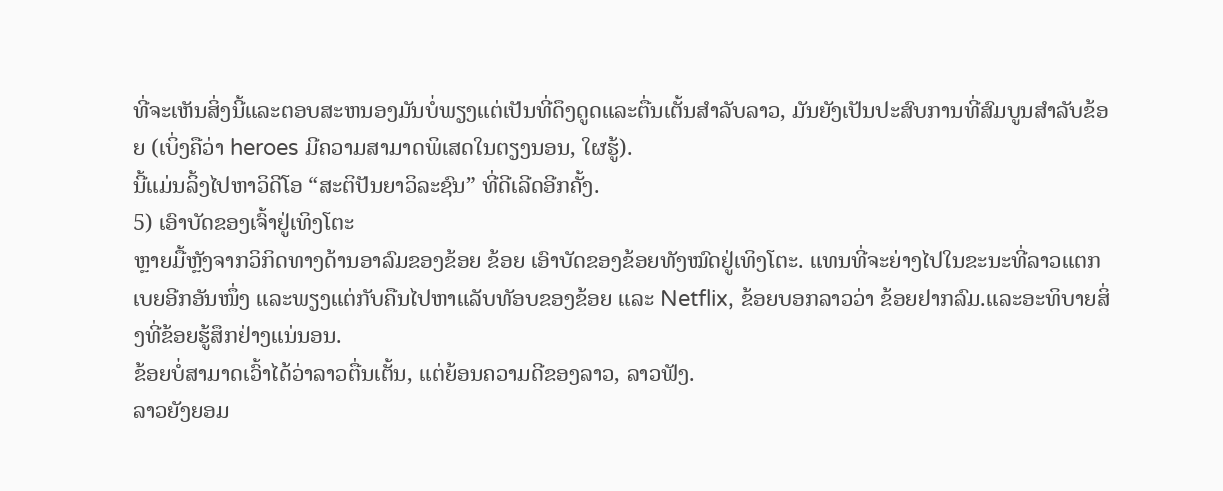ທີ່ຈະເຫັນສິ່ງນີ້ແລະຕອບສະຫນອງມັນບໍ່ພຽງແຕ່ເປັນທີ່ດຶງດູດແລະຕື່ນເຕັ້ນສໍາລັບລາວ, ມັນຍັງເປັນປະສົບການທີ່ສົມບູນສໍາລັບຂ້ອຍ (ເບິ່ງຄືວ່າ heroes ມີຄວາມສາມາດພິເສດໃນຕຽງນອນ, ໃຜຮູ້).
ນີ້ແມ່ນລິ້ງໄປຫາວິດີໂອ “ສະຕິປັນຍາວິລະຊົນ” ທີ່ດີເລີດອີກຄັ້ງ.
5) ເອົາບັດຂອງເຈົ້າຢູ່ເທິງໂຕະ
ຫຼາຍມື້ຫຼັງຈາກວິກິດທາງດ້ານອາລົມຂອງຂ້ອຍ ຂ້ອຍ ເອົາບັດຂອງຂ້ອຍທັງໝົດຢູ່ເທິງໂຕະ. ແທນທີ່ຈະຍ່າງໄປໃນຂະນະທີ່ລາວແຕກເບຍອີກອັນໜຶ່ງ ແລະພຽງແຕ່ກັບຄືນໄປຫາແລັບທັອບຂອງຂ້ອຍ ແລະ Netflix, ຂ້ອຍບອກລາວວ່າ ຂ້ອຍຢາກລົມ.ແລະອະທິບາຍສິ່ງທີ່ຂ້ອຍຮູ້ສຶກຢ່າງແນ່ນອນ.
ຂ້ອຍບໍ່ສາມາດເວົ້າໄດ້ວ່າລາວຕື່ນເຕັ້ນ, ແຕ່ຍ້ອນຄວາມດີຂອງລາວ, ລາວຟັງ.
ລາວຍັງຍອມ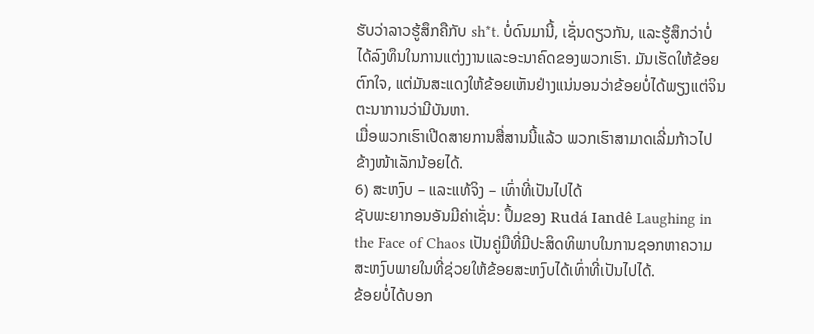ຮັບວ່າລາວຮູ້ສຶກຄືກັບ sh*t. ບໍ່ດົນມານີ້, ເຊັ່ນດຽວກັນ, ແລະຮູ້ສຶກວ່າບໍ່ໄດ້ລົງທຶນໃນການແຕ່ງງານແລະອະນາຄົດຂອງພວກເຮົາ. ມັນເຮັດໃຫ້ຂ້ອຍຕົກໃຈ, ແຕ່ມັນສະແດງໃຫ້ຂ້ອຍເຫັນຢ່າງແນ່ນອນວ່າຂ້ອຍບໍ່ໄດ້ພຽງແຕ່ຈິນຕະນາການວ່າມີບັນຫາ.
ເມື່ອພວກເຮົາເປີດສາຍການສື່ສານນີ້ແລ້ວ ພວກເຮົາສາມາດເລີ່ມກ້າວໄປຂ້າງໜ້າເລັກນ້ອຍໄດ້.
6) ສະຫງົບ – ແລະແທ້ຈິງ – ເທົ່າທີ່ເປັນໄປໄດ້
ຊັບພະຍາກອນອັນມີຄ່າເຊັ່ນ: ປຶ້ມຂອງ Rudá Iandê Laughing in the Face of Chaos ເປັນຄູ່ມືທີ່ມີປະສິດທິພາບໃນການຊອກຫາຄວາມສະຫງົບພາຍໃນທີ່ຊ່ວຍໃຫ້ຂ້ອຍສະຫງົບໄດ້ເທົ່າທີ່ເປັນໄປໄດ້.
ຂ້ອຍບໍ່ໄດ້ບອກ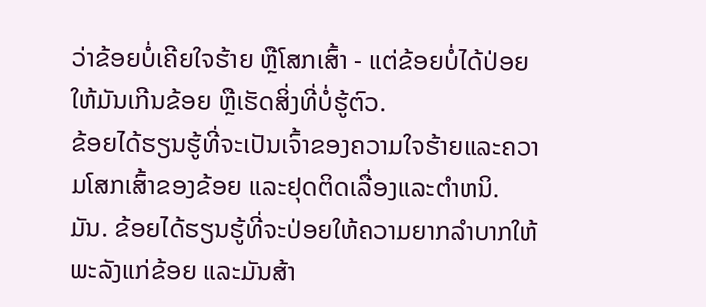ວ່າຂ້ອຍບໍ່ເຄີຍໃຈຮ້າຍ ຫຼືໂສກເສົ້າ - ແຕ່ຂ້ອຍບໍ່ໄດ້ປ່ອຍໃຫ້ມັນເກີນຂ້ອຍ ຫຼືເຮັດສິ່ງທີ່ບໍ່ຮູ້ຕົວ.
ຂ້ອຍໄດ້ຮຽນຮູ້ທີ່ຈະເປັນເຈົ້າຂອງຄວາມໃຈຮ້າຍແລະຄວາມໂສກເສົ້າຂອງຂ້ອຍ ແລະຢຸດຕິດເລື່ອງແລະຕໍາຫນິ. ມັນ. ຂ້ອຍໄດ້ຮຽນຮູ້ທີ່ຈະປ່ອຍໃຫ້ຄວາມຍາກລຳບາກໃຫ້ພະລັງແກ່ຂ້ອຍ ແລະມັນສ້າ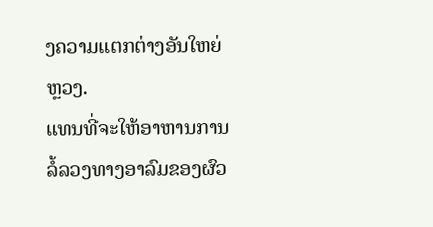ງຄວາມແຕກຕ່າງອັນໃຫຍ່ຫຼວງ.
ແທນທີ່ຈະໃຫ້ອາຫານການລໍ້ລວງທາງອາລົມຂອງຜົວ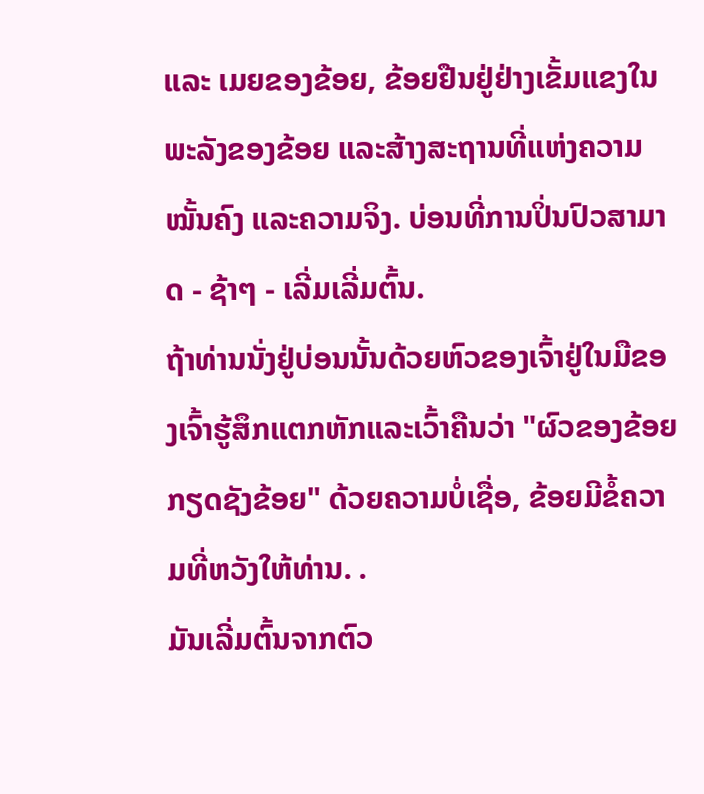ແລະ ເມຍຂອງຂ້ອຍ, ຂ້ອຍຢືນຢູ່ຢ່າງເຂັ້ມແຂງໃນພະລັງຂອງຂ້ອຍ ແລະສ້າງສະຖານທີ່ແຫ່ງຄວາມໝັ້ນຄົງ ແລະຄວາມຈິງ. ບ່ອນທີ່ການປິ່ນປົວສາມາດ - ຊ້າໆ - ເລີ່ມເລີ່ມຕົ້ນ.
ຖ້າທ່ານນັ່ງຢູ່ບ່ອນນັ້ນດ້ວຍຫົວຂອງເຈົ້າຢູ່ໃນມືຂອງເຈົ້າຮູ້ສຶກແຕກຫັກແລະເວົ້າຄືນວ່າ "ຜົວຂອງຂ້ອຍກຽດຊັງຂ້ອຍ" ດ້ວຍຄວາມບໍ່ເຊື່ອ, ຂ້ອຍມີຂໍ້ຄວາມທີ່ຫວັງໃຫ້ທ່ານ. .
ມັນເລີ່ມຕົ້ນຈາກຕົວ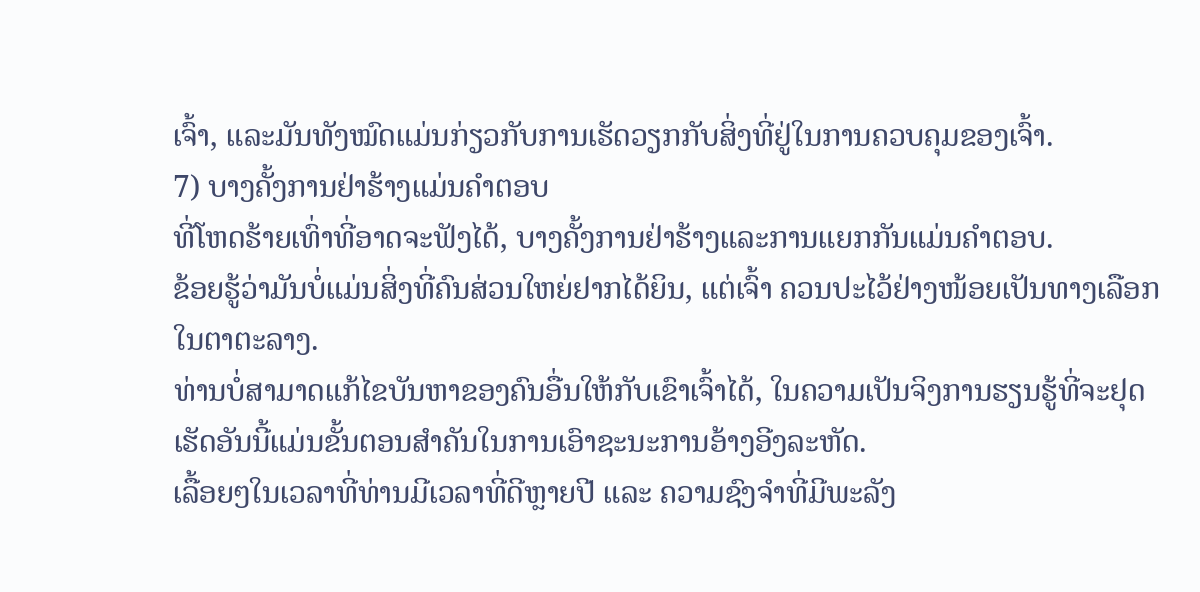ເຈົ້າ, ແລະມັນທັງໝົດແມ່ນກ່ຽວກັບການເຮັດວຽກກັບສິ່ງທີ່ຢູ່ໃນການຄວບຄຸມຂອງເຈົ້າ.
7) ບາງຄັ້ງການຢ່າຮ້າງແມ່ນຄໍາຕອບ
ທີ່ໂຫດຮ້າຍເທົ່າທີ່ອາດຈະຟັງໄດ້, ບາງຄັ້ງການຢ່າຮ້າງແລະການແຍກກັນແມ່ນຄໍາຕອບ.
ຂ້ອຍຮູ້ວ່າມັນບໍ່ແມ່ນສິ່ງທີ່ຄົນສ່ວນໃຫຍ່ຢາກໄດ້ຍິນ, ແຕ່ເຈົ້າ ຄວນປະໄວ້ຢ່າງໜ້ອຍເປັນທາງເລືອກໃນຕາຕະລາງ.
ທ່ານບໍ່ສາມາດແກ້ໄຂບັນຫາຂອງຄົນອື່ນໃຫ້ກັບເຂົາເຈົ້າໄດ້, ໃນຄວາມເປັນຈິງການຮຽນຮູ້ທີ່ຈະຢຸດເຮັດອັນນີ້ແມ່ນຂັ້ນຕອນສໍາຄັນໃນການເອົາຊະນະການອ້າງອີງລະຫັດ.
ເລື້ອຍໆໃນເວລາທີ່ທ່ານມີເວລາທີ່ດີຫຼາຍປີ ແລະ ຄວາມຊົງຈໍາທີ່ມີພະລັງ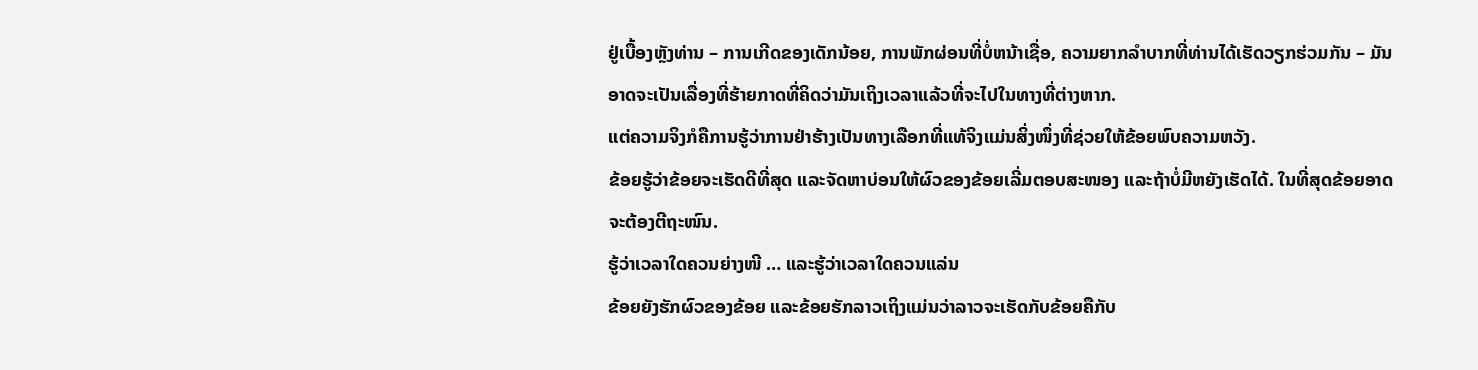ຢູ່ເບື້ອງຫຼັງທ່ານ – ການເກີດຂອງເດັກນ້ອຍ, ການພັກຜ່ອນທີ່ບໍ່ຫນ້າເຊື່ອ, ຄວາມຍາກລໍາບາກທີ່ທ່ານໄດ້ເຮັດວຽກຮ່ວມກັນ – ມັນອາດຈະເປັນເລື່ອງທີ່ຮ້າຍກາດທີ່ຄິດວ່າມັນເຖິງເວລາແລ້ວທີ່ຈະໄປໃນທາງທີ່ຕ່າງຫາກ.
ແຕ່ຄວາມຈິງກໍຄືການຮູ້ວ່າການຢ່າຮ້າງເປັນທາງເລືອກທີ່ແທ້ຈິງແມ່ນສິ່ງໜຶ່ງທີ່ຊ່ວຍໃຫ້ຂ້ອຍພົບຄວາມຫວັງ.
ຂ້ອຍຮູ້ວ່າຂ້ອຍຈະເຮັດດີທີ່ສຸດ ແລະຈັດຫາບ່ອນໃຫ້ຜົວຂອງຂ້ອຍເລີ່ມຕອບສະໜອງ ແລະຖ້າບໍ່ມີຫຍັງເຮັດໄດ້. ໃນທີ່ສຸດຂ້ອຍອາດຈະຕ້ອງຕີຖະໜົນ.
ຮູ້ວ່າເວລາໃດຄວນຍ່າງໜີ … ແລະຮູ້ວ່າເວລາໃດຄວນແລ່ນ
ຂ້ອຍຍັງຮັກຜົວຂອງຂ້ອຍ ແລະຂ້ອຍຮັກລາວເຖິງແມ່ນວ່າລາວຈະເຮັດກັບຂ້ອຍຄືກັບ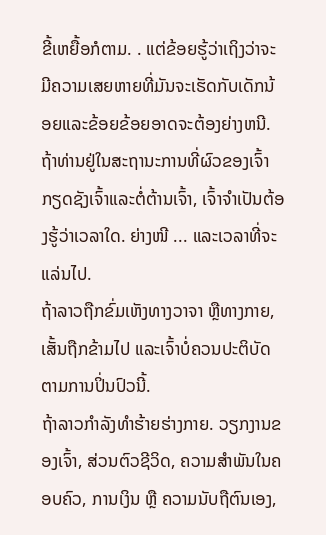ຂີ້ເຫຍື້ອກໍຕາມ. . ແຕ່ຂ້ອຍຮູ້ວ່າເຖິງວ່າຈະມີຄວາມເສຍຫາຍທີ່ມັນຈະເຮັດກັບເດັກນ້ອຍແລະຂ້ອຍຂ້ອຍອາດຈະຕ້ອງຍ່າງຫນີ.
ຖ້າທ່ານຢູ່ໃນສະຖານະການທີ່ຜົວຂອງເຈົ້າກຽດຊັງເຈົ້າແລະຕໍ່ຕ້ານເຈົ້າ, ເຈົ້າຈໍາເປັນຕ້ອງຮູ້ວ່າເວລາໃດ. ຍ່າງໜີ ... ແລະເວລາທີ່ຈະແລ່ນໄປ.
ຖ້າລາວຖືກຂົ່ມເຫັງທາງວາຈາ ຫຼືທາງກາຍ, ເສັ້ນຖືກຂ້າມໄປ ແລະເຈົ້າບໍ່ຄວນປະຕິບັດຕາມການປິ່ນປົວນີ້.
ຖ້າລາວກຳລັງທຳຮ້າຍຮ່າງກາຍ. ວຽກງານຂອງເຈົ້າ, ສ່ວນຕົວຊີວິດ, ຄວາມສຳພັນໃນຄອບຄົວ, ການເງິນ ຫຼື ຄວາມນັບຖືຕົນເອງ,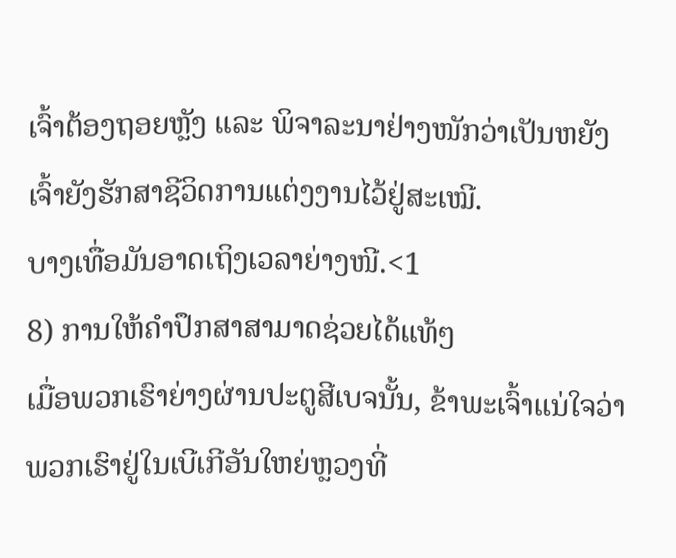ເຈົ້າຕ້ອງຖອຍຫຼັງ ແລະ ພິຈາລະນາຢ່າງໜັກວ່າເປັນຫຍັງເຈົ້າຍັງຮັກສາຊີວິດການແຕ່ງງານໄວ້ຢູ່ສະເໝີ.
ບາງເທື່ອມັນອາດເຖິງເວລາຍ່າງໜີ.<1
8) ການໃຫ້ຄໍາປຶກສາສາມາດຊ່ວຍໄດ້ແທ້ໆ
ເມື່ອພວກເຮົາຍ່າງຜ່ານປະຕູສີເບຈນັ້ນ, ຂ້າພະເຈົ້າແນ່ໃຈວ່າພວກເຮົາຢູ່ໃນເບີເກີອັນໃຫຍ່ຫຼວງທີ່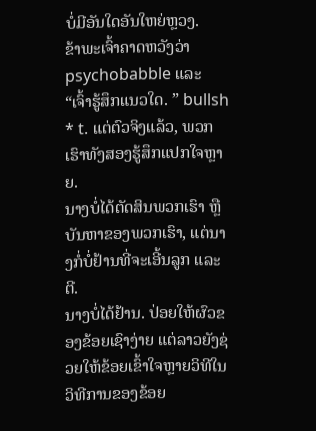ບໍ່ມີອັນໃດອັນໃຫຍ່ຫຼວງ.
ຂ້າພະເຈົ້າຄາດຫວັງວ່າ psychobabble ແລະ “ເຈົ້າຮູ້ສຶກແນວໃດ. ” bullsh * t. ແຕ່ຕົວຈິງແລ້ວ, ພວກເຮົາທັງສອງຮູ້ສຶກແປກໃຈຫຼາຍ.
ນາງບໍ່ໄດ້ຕັດສິນພວກເຮົາ ຫຼືບັນຫາຂອງພວກເຮົາ, ແຕ່ນາງກໍ່ບໍ່ຢ້ານທີ່ຈະເອີ້ນລູກ ແລະຕີ.
ນາງບໍ່ໄດ້ຢ້ານ. ປ່ອຍໃຫ້ຜົວຂອງຂ້ອຍເຊົາງ່າຍ ແຕ່ລາວຍັງຊ່ວຍໃຫ້ຂ້ອຍເຂົ້າໃຈຫຼາຍວິທີໃນວິທີການຂອງຂ້ອຍ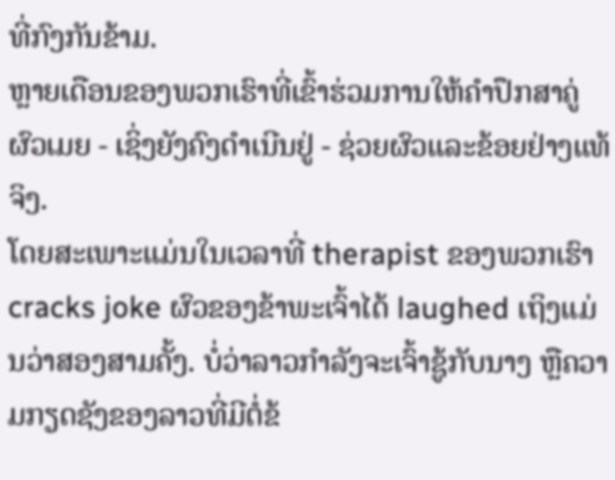ທີ່ກົງກັນຂ້າມ.
ຫຼາຍເດືອນຂອງພວກເຮົາທີ່ເຂົ້າຮ່ວມການໃຫ້ຄໍາປຶກສາຄູ່ຜົວເມຍ - ເຊິ່ງຍັງຄົງດໍາເນີນຢູ່ - ຊ່ວຍຜົວແລະຂ້ອຍຢ່າງແທ້ຈິງ.
ໂດຍສະເພາະແມ່ນໃນເວລາທີ່ therapist ຂອງພວກເຮົາ cracks joke ຜົວຂອງຂ້າພະເຈົ້າໄດ້ laughed ເຖິງແມ່ນວ່າສອງສາມຄັ້ງ. ບໍ່ວ່າລາວກຳລັງຈະເຈົ້າຊູ້ກັບນາງ ຫຼືຄວາມກຽດຊັງຂອງລາວທີ່ມີຕໍ່ຂ້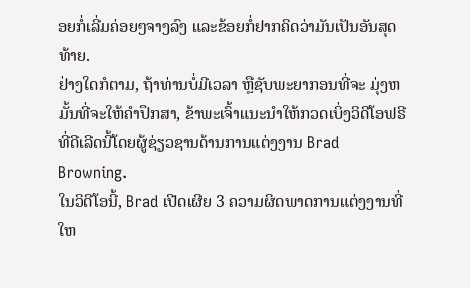ອຍກໍ່ເລີ່ມຄ່ອຍໆຈາງລົງ ແລະຂ້ອຍກໍ່ຢາກຄິດວ່າມັນເປັນອັນສຸດທ້າຍ.
ຢ່າງໃດກໍຕາມ, ຖ້າທ່ານບໍ່ມີເວລາ ຫຼືຊັບພະຍາກອນທີ່ຈະ ມຸ່ງຫມັ້ນທີ່ຈະໃຫ້ຄໍາປຶກສາ, ຂ້າພະເຈົ້າແນະນໍາໃຫ້ກວດເບິ່ງວິດີໂອຟຣີທີ່ດີເລີດນີ້ໂດຍຜູ້ຊ່ຽວຊານດ້ານການແຕ່ງງານ Brad Browning.
ໃນວິດີໂອນີ້, Brad ເປີດເຜີຍ 3 ຄວາມຜິດພາດການແຕ່ງງານທີ່ໃຫ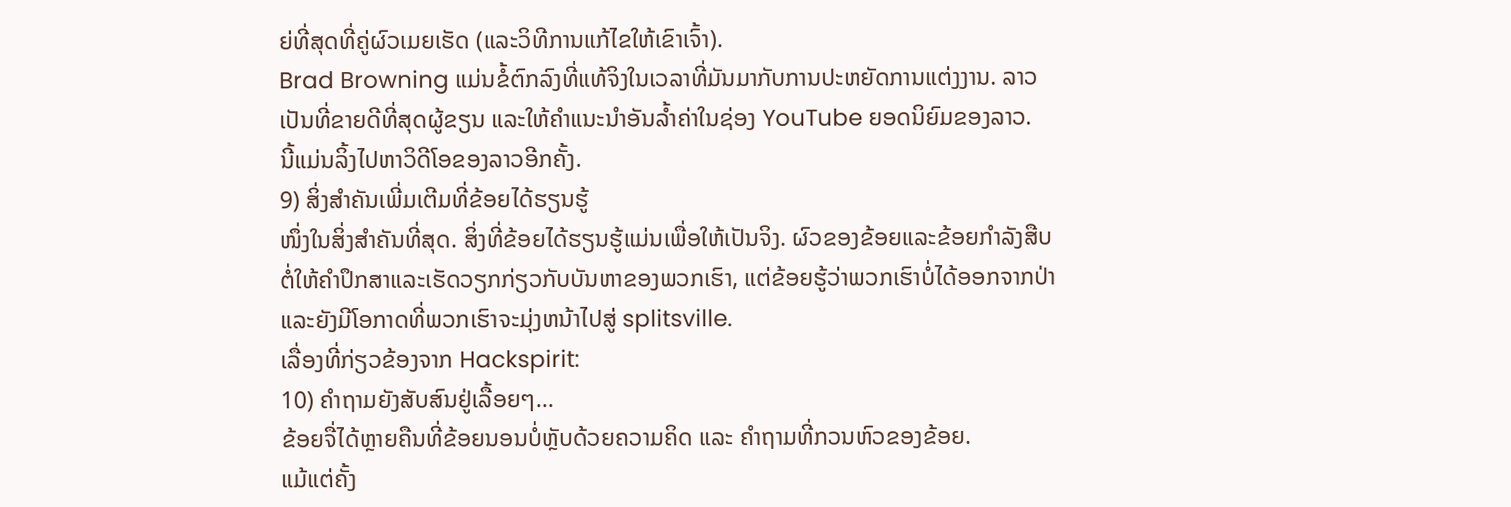ຍ່ທີ່ສຸດທີ່ຄູ່ຜົວເມຍເຮັດ (ແລະວິທີການແກ້ໄຂໃຫ້ເຂົາເຈົ້າ).
Brad Browning ແມ່ນຂໍ້ຕົກລົງທີ່ແທ້ຈິງໃນເວລາທີ່ມັນມາກັບການປະຫຍັດການແຕ່ງງານ. ລາວເປັນທີ່ຂາຍດີທີ່ສຸດຜູ້ຂຽນ ແລະໃຫ້ຄຳແນະນຳອັນລ້ຳຄ່າໃນຊ່ອງ YouTube ຍອດນິຍົມຂອງລາວ.
ນີ້ແມ່ນລິ້ງໄປຫາວິດີໂອຂອງລາວອີກຄັ້ງ.
9) ສິ່ງສຳຄັນເພີ່ມເຕີມທີ່ຂ້ອຍໄດ້ຮຽນຮູ້
ໜຶ່ງໃນສິ່ງສຳຄັນທີ່ສຸດ. ສິ່ງທີ່ຂ້ອຍໄດ້ຮຽນຮູ້ແມ່ນເພື່ອໃຫ້ເປັນຈິງ. ຜົວຂອງຂ້ອຍແລະຂ້ອຍກໍາລັງສືບຕໍ່ໃຫ້ຄໍາປຶກສາແລະເຮັດວຽກກ່ຽວກັບບັນຫາຂອງພວກເຮົາ, ແຕ່ຂ້ອຍຮູ້ວ່າພວກເຮົາບໍ່ໄດ້ອອກຈາກປ່າແລະຍັງມີໂອກາດທີ່ພວກເຮົາຈະມຸ່ງຫນ້າໄປສູ່ splitsville.
ເລື່ອງທີ່ກ່ຽວຂ້ອງຈາກ Hackspirit:
10) ຄຳຖາມຍັງສັບສົນຢູ່ເລື້ອຍໆ…
ຂ້ອຍຈື່ໄດ້ຫຼາຍຄືນທີ່ຂ້ອຍນອນບໍ່ຫຼັບດ້ວຍຄວາມຄິດ ແລະ ຄຳຖາມທີ່ກວນຫົວຂອງຂ້ອຍ.
ແມ້ແຕ່ຄັ້ງ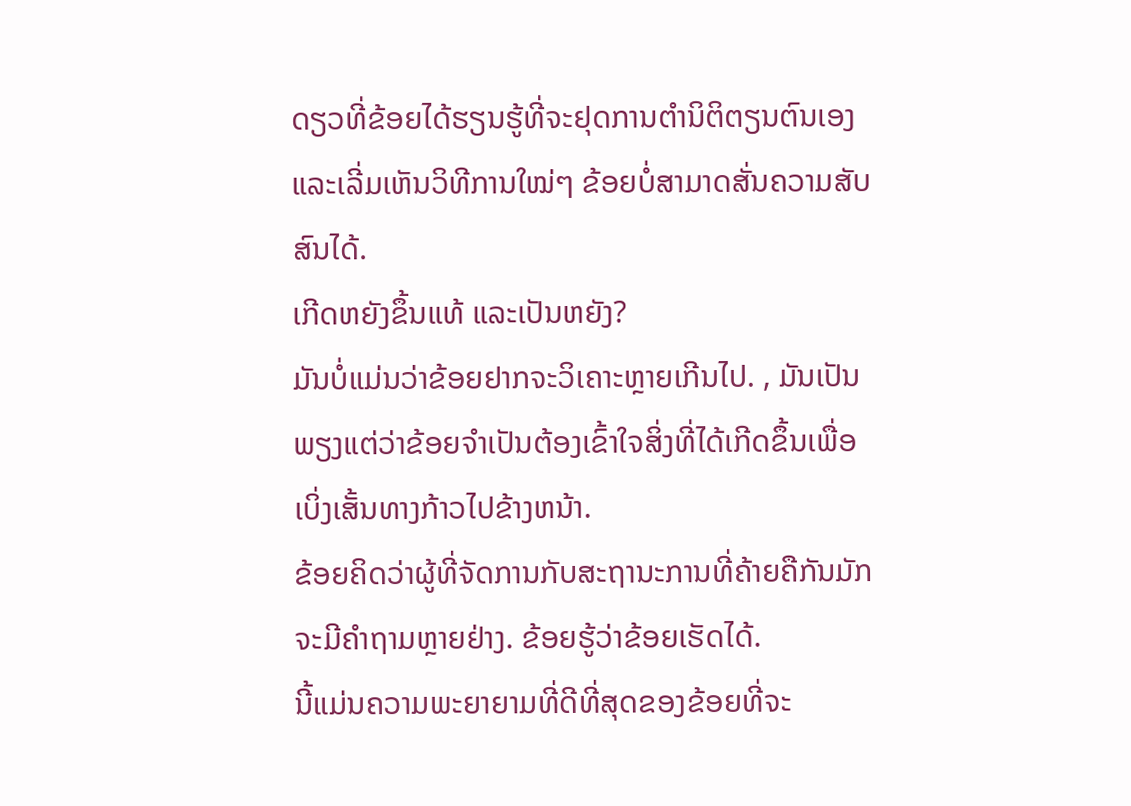ດຽວທີ່ຂ້ອຍໄດ້ຮຽນຮູ້ທີ່ຈະຢຸດການຕໍານິຕິຕຽນຕົນເອງ ແລະເລີ່ມເຫັນວິທີການໃໝ່ໆ ຂ້ອຍບໍ່ສາມາດສັ່ນຄວາມສັບສົນໄດ້.
ເກີດຫຍັງຂຶ້ນແທ້ ແລະເປັນຫຍັງ?
ມັນບໍ່ແມ່ນວ່າຂ້ອຍຢາກຈະວິເຄາະຫຼາຍເກີນໄປ. , ມັນເປັນພຽງແຕ່ວ່າຂ້ອຍຈໍາເປັນຕ້ອງເຂົ້າໃຈສິ່ງທີ່ໄດ້ເກີດຂຶ້ນເພື່ອເບິ່ງເສັ້ນທາງກ້າວໄປຂ້າງຫນ້າ.
ຂ້ອຍຄິດວ່າຜູ້ທີ່ຈັດການກັບສະຖານະການທີ່ຄ້າຍຄືກັນມັກຈະມີຄໍາຖາມຫຼາຍຢ່າງ. ຂ້ອຍຮູ້ວ່າຂ້ອຍເຮັດໄດ້.
ນີ້ແມ່ນຄວາມພະຍາຍາມທີ່ດີທີ່ສຸດຂອງຂ້ອຍທີ່ຈະ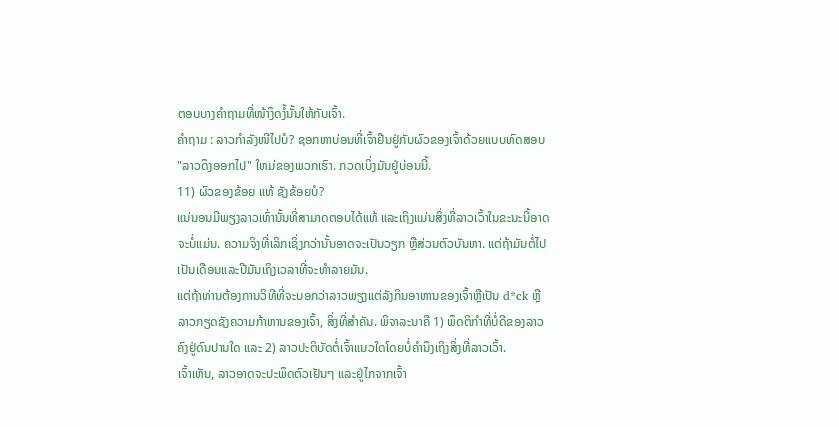ຕອບບາງຄຳຖາມທີ່ໜ້າງຶດງໍ້ນັ້ນໃຫ້ກັບເຈົ້າ.
ຄຳຖາມ : ລາວກຳລັງໜີໄປບໍ? ຊອກຫາບ່ອນທີ່ເຈົ້າຢືນຢູ່ກັບຜົວຂອງເຈົ້າດ້ວຍແບບທົດສອບ "ລາວດຶງອອກໄປ" ໃຫມ່ຂອງພວກເຮົາ. ກວດເບິ່ງມັນຢູ່ບ່ອນນີ້.
11) ຜົວຂອງຂ້ອຍ ແທ້ ຊັງຂ້ອຍບໍ?
ແນ່ນອນມີພຽງລາວເທົ່ານັ້ນທີ່ສາມາດຕອບໄດ້ແທ້ ແລະເຖິງແມ່ນສິ່ງທີ່ລາວເວົ້າໃນຂະນະນີ້ອາດຈະບໍ່ແມ່ນ. ຄວາມຈິງທີ່ເລິກເຊິ່ງກວ່ານັ້ນອາດຈະເປັນວຽກ ຫຼືສ່ວນຕົວບັນຫາ. ແຕ່ຖ້າມັນຕໍ່ໄປເປັນເດືອນແລະປີມັນເຖິງເວລາທີ່ຈະທໍາລາຍມັນ.
ແຕ່ຖ້າທ່ານຕ້ອງການວິທີທີ່ຈະບອກວ່າລາວພຽງແຕ່ລັງກິນອາຫານຂອງເຈົ້າຫຼືເປັນ d*ck ຫຼືລາວກຽດຊັງຄວາມກ້າຫານຂອງເຈົ້າ, ສິ່ງທີ່ສໍາຄັນ. ພິຈາລະນາຄື 1) ພຶດຕິກຳທີ່ບໍ່ດີຂອງລາວຄົງຢູ່ດົນປານໃດ ແລະ 2) ລາວປະຕິບັດຕໍ່ເຈົ້າແນວໃດໂດຍບໍ່ຄໍານຶງເຖິງສິ່ງທີ່ລາວເວົ້າ.
ເຈົ້າເຫັນ, ລາວອາດຈະປະພຶດຕົວເຢັນໆ ແລະຢູ່ໄກຈາກເຈົ້າ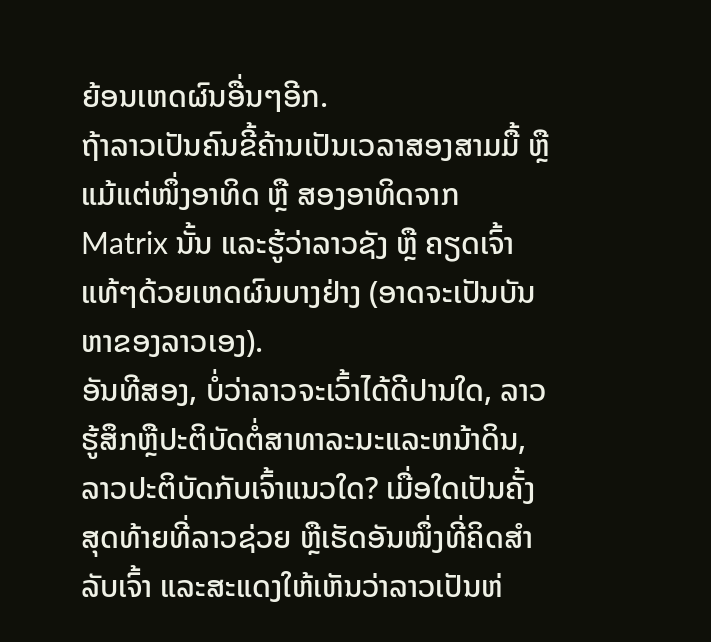ຍ້ອນເຫດຜົນອື່ນໆອີກ.
ຖ້າລາວເປັນຄົນຂີ້ຄ້ານເປັນເວລາສອງສາມມື້ ຫຼື ແມ້ແຕ່ໜຶ່ງອາທິດ ຫຼື ສອງອາທິດຈາກ Matrix ນັ້ນ ແລະຮູ້ວ່າລາວຊັງ ຫຼື ຄຽດເຈົ້າແທ້ໆດ້ວຍເຫດຜົນບາງຢ່າງ (ອາດຈະເປັນບັນຫາຂອງລາວເອງ).
ອັນທີສອງ, ບໍ່ວ່າລາວຈະເວົ້າໄດ້ດີປານໃດ, ລາວຮູ້ສຶກຫຼືປະຕິບັດຕໍ່ສາທາລະນະແລະຫນ້າດິນ, ລາວປະຕິບັດກັບເຈົ້າແນວໃດ? ເມື່ອໃດເປັນຄັ້ງສຸດທ້າຍທີ່ລາວຊ່ວຍ ຫຼືເຮັດອັນໜຶ່ງທີ່ຄິດສຳລັບເຈົ້າ ແລະສະແດງໃຫ້ເຫັນວ່າລາວເປັນຫ່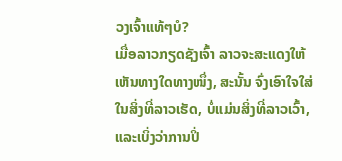ວງເຈົ້າແທ້ໆບໍ?
ເມື່ອລາວກຽດຊັງເຈົ້າ ລາວຈະສະແດງໃຫ້ເຫັນທາງໃດທາງໜຶ່ງ, ສະນັ້ນ ຈົ່ງເອົາໃຈໃສ່ໃນສິ່ງທີ່ລາວເຮັດ, ບໍ່ແມ່ນສິ່ງທີ່ລາວເວົ້າ, ແລະເບິ່ງວ່າການປິ່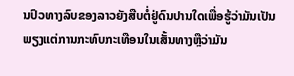ນປົວທາງລົບຂອງລາວຍັງສືບຕໍ່ຢູ່ດົນປານໃດເພື່ອຮູ້ວ່າມັນເປັນພຽງແຕ່ການກະທົບກະເທືອນໃນເສັ້ນທາງຫຼືວ່າມັນ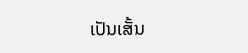ເປັນເສັ້ນ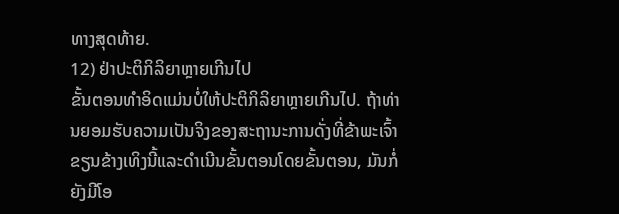ທາງສຸດທ້າຍ.
12) ຢ່າປະຕິກິລິຍາຫຼາຍເກີນໄປ
ຂັ້ນຕອນທຳອິດແມ່ນບໍ່ໃຫ້ປະຕິກິລິຍາຫຼາຍເກີນໄປ. ຖ້າທ່ານຍອມຮັບຄວາມເປັນຈິງຂອງສະຖານະການດັ່ງທີ່ຂ້າພະເຈົ້າຂຽນຂ້າງເທິງນີ້ແລະດໍາເນີນຂັ້ນຕອນໂດຍຂັ້ນຕອນ, ມັນກໍ່ຍັງມີໂອ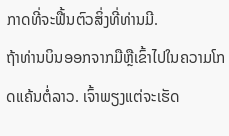ກາດທີ່ຈະຟື້ນຕົວສິ່ງທີ່ທ່ານມີ.
ຖ້າທ່ານບິນອອກຈາກມືຫຼືເຂົ້າໄປໃນຄວາມໂກດແຄ້ນຕໍ່ລາວ. ເຈົ້າພຽງແຕ່ຈະເຮັດ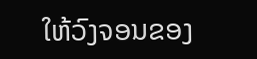ໃຫ້ວົງຈອນຂອງ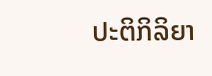ປະຕິກິລິຍາ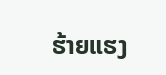ຮ້າຍແຮງ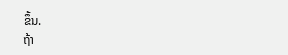ຂຶ້ນ.
ຖ້າ